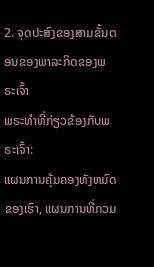2. ຈຸດປະສົງຂອງສາມຂັ້ນຕອນຂອງພາລະກິດຂອງພຣະເຈົ້າ
ພຣະທຳທີ່ກ່ຽວຂ້ອງກັບພຣະເຈົ້າ:
ແຜນການຄຸ້ມຄອງທັງຫມົດຂອງເຮົາ, ແຜນການທີ່ກວມ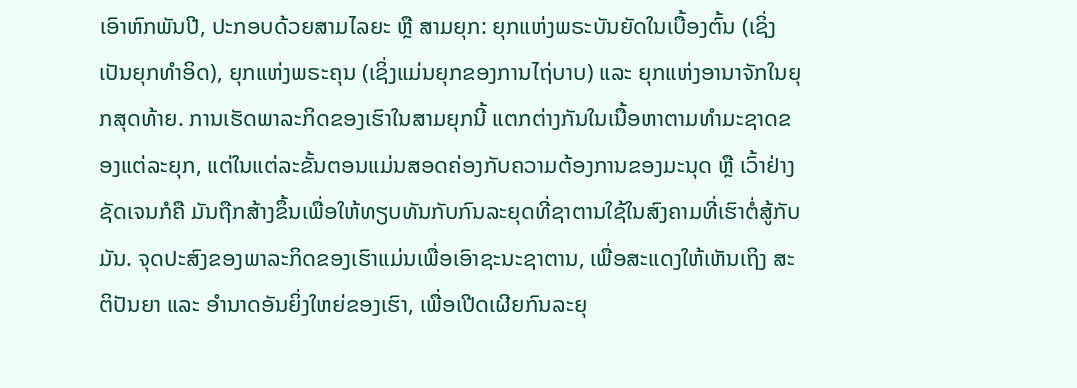ເອົາຫົກພັນປີ, ປະກອບດ້ວຍສາມໄລຍະ ຫຼື ສາມຍຸກ: ຍຸກແຫ່ງພຣະບັນຍັດໃນເບື້ອງຕົ້ນ (ເຊິ່ງເປັນຍຸກທຳອິດ), ຍຸກແຫ່ງພຣະຄຸນ (ເຊິ່ງແມ່ນຍຸກຂອງການໄຖ່ບາບ) ແລະ ຍຸກແຫ່ງອານາຈັກໃນຍຸກສຸດທ້າຍ. ການເຮັດພາລະກິດຂອງເຮົາໃນສາມຍຸກນີ້ ແຕກຕ່າງກັນໃນເນື້ອຫາຕາມທຳມະຊາດຂອງແຕ່ລະຍຸກ, ແຕ່ໃນແຕ່ລະຂັ້ນຕອນແມ່ນສອດຄ່ອງກັບຄວາມຕ້ອງການຂອງມະນຸດ ຫຼື ເວົ້າຢ່າງຊັດເຈນກໍຄື ມັນຖືກສ້າງຂຶ້ນເພື່ອໃຫ້ທຽບທັນກັບກົນລະຍຸດທີ່ຊາຕານໃຊ້ໃນສົງຄາມທີ່ເຮົາຕໍ່ສູ້ກັບມັນ. ຈຸດປະສົງຂອງພາລະກິດຂອງເຮົາແມ່ນເພື່ອເອົາຊະນະຊາຕານ, ເພື່ອສະແດງໃຫ້ເຫັນເຖິງ ສະຕິປັນຍາ ແລະ ອຳນາດອັນຍິ່ງໃຫຍ່ຂອງເຮົາ, ເພື່ອເປີດເຜີຍກົນລະຍຸ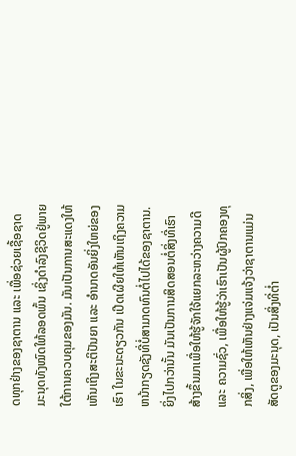ດທຸກຢ່າງຂອງຊາຕານ ແລະ ເພື່ອຊ່ວຍເຊື້ອຊາດມະນຸດທັງໝົດໃຫ້ລອດພົ້ນ ເຊິ່ງດຳລົງຊີວິດຢູ່ພາຍໃຕ້ການຄວບຄຸມຂອງມັນ. ມັນເປັນການສະແດງໃຫ້ເຫັນເຖິງສະຕິປັນຍາ ແລະ ອຳນາດອັນຍິ່ງໃຫຍ່ຂອງເຮົາ ໃນຂະນະດຽວກັນ ເປີດເຜີຍໃຫ້ເຫັນເຖິງຄວາມຫນ້າກຽດຊັງທີ່ບໍ່ສາມາດທົນຕໍ່ໄປໄດ້ຂອງຊາຕານ. ຍິ່ງໄປກວ່ານັ້ນ ມັນເປັນການສິດສອນຕໍ່ສິ່ງທີ່ເຮົາສ້າງຂຶ້ນມາເພື່ອໃຫ້ຮູ້ຈັກໃຈ້ແຍກລະຫວ່າງຄວາມດີ ແລະ ຄວາມຊົ່ວ, ເພື່ອໃຫ້ຮູ້ວ່າເຮົາເປັນຜູ້ປົກຄອງທຸກສິ່ງ, ເພື່ອໃຫ້ເຫັນຢ່າງແຈ່ມແຈ້ງວ່າຊາຕານແມ່ນສັດຕູຂອງມະນຸດ, ເປັນສິ່ງທີ່ຕໍ່າ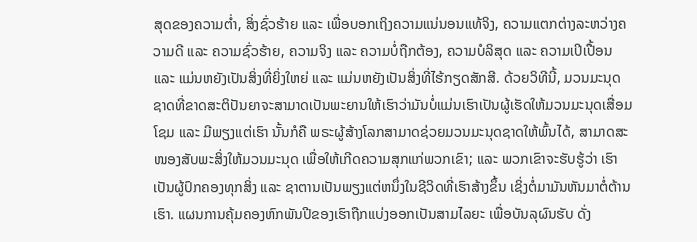ສຸດຂອງຄວາມຕໍ່າ, ສິ່ງຊົ່ວຮ້າຍ ແລະ ເພື່ອບອກເຖິງຄວາມແນ່ນອນແທ້ຈິງ, ຄວາມແຕກຕ່າງລະຫວ່າງຄວາມດີ ແລະ ຄວາມຊົ່ວຮ້າຍ, ຄວາມຈິງ ແລະ ຄວາມບໍ່ຖືກຕ້ອງ, ຄວາມບໍລິສຸດ ແລະ ຄວາມເປິເປື້ອນ ແລະ ແມ່ນຫຍັງເປັນສິ່ງທີ່ຍິ່ງໃຫຍ່ ແລະ ແມ່ນຫຍັງເປັນສິ່ງທີ່ໄຮ້ກຽດສັກສີ. ດ້ວຍວິທີນີ້, ມວນມະນຸດຊາດທີ່ຂາດສະຕິປັນຍາຈະສາມາດເປັນພະຍານໃຫ້ເຮົາວ່າມັນບໍ່ແມ່ນເຮົາເປັນຜູ້ເຮັດໃຫ້ມວນມະນຸດເສື່ອມໂຊມ ແລະ ມີພຽງແຕ່ເຮົາ ນັ້ນກໍຄື ພຣະຜູ້ສ້າງໂລກສາມາດຊ່ວຍມວນມະນຸດຊາດໃຫ້ພົ້ນໄດ້, ສາມາດສະໜອງສັບພະສິ່ງໃຫ້ມວນມະນຸດ ເພື່ອໃຫ້ເກີດຄວາມສຸກແກ່ພວກເຂົາ; ແລະ ພວກເຂົາຈະຮັບຮູ້ວ່າ ເຮົາເປັນຜູ້ປົກຄອງທຸກສິ່ງ ແລະ ຊາຕານເປັນພຽງແຕ່ຫນຶ່ງໃນຊີວິດທີ່ເຮົາສ້າງຂຶ້ນ ເຊິ່ງຕໍ່ມາມັນຫັນມາຕໍ່ຕ້ານເຮົາ. ແຜນການຄຸ້ມຄອງຫົກພັນປີຂອງເຮົາຖືກແບ່ງອອກເປັນສາມໄລຍະ ເພື່ອບັນລຸຜົນຮັບ ດັ່ງ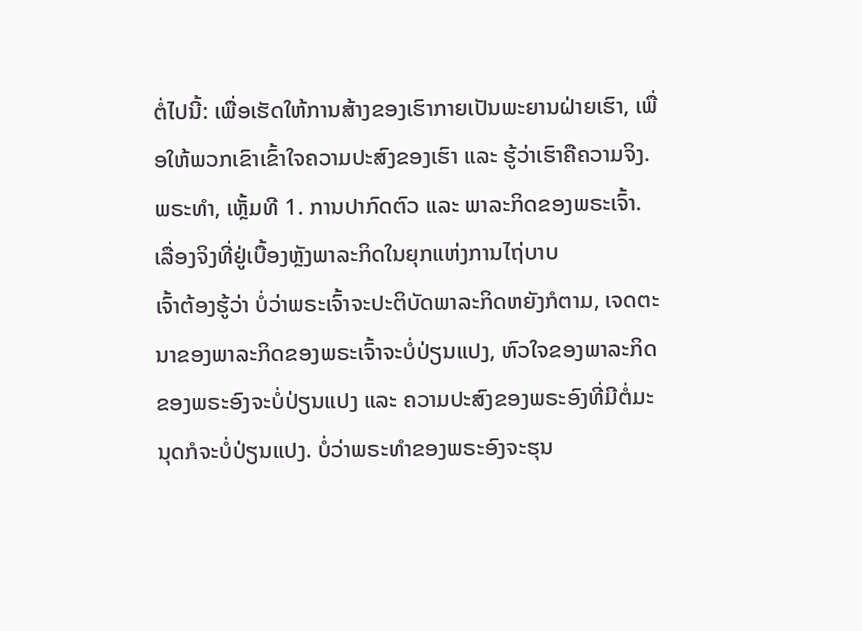ຕໍ່ໄປນີ້: ເພື່ອເຮັດໃຫ້ການສ້າງຂອງເຮົາກາຍເປັນພະຍານຝ່າຍເຮົາ, ເພື່ອໃຫ້ພວກເຂົາເຂົ້າໃຈຄວາມປະສົງຂອງເຮົາ ແລະ ຮູ້ວ່າເຮົາຄືຄວາມຈິງ.
ພຣະທຳ, ເຫຼັ້ມທີ 1. ການປາກົດຕົວ ແລະ ພາລະກິດຂອງພຣະເຈົ້າ. ເລື່ອງຈິງທີ່ຢູ່ເບື້ອງຫຼັງພາລະກິດໃນຍຸກແຫ່ງການໄຖ່ບາບ
ເຈົ້າຕ້ອງຮູ້ວ່າ ບໍ່ວ່າພຣະເຈົ້າຈະປະຕິບັດພາລະກິດຫຍັງກໍຕາມ, ເຈດຕະນາຂອງພາລະກິດຂອງພຣະເຈົ້າຈະບໍ່ປ່ຽນແປງ, ຫົວໃຈຂອງພາລະກິດຂອງພຣະອົງຈະບໍ່ປ່ຽນແປງ ແລະ ຄວາມປະສົງຂອງພຣະອົງທີ່ມີຕໍ່ມະນຸດກໍຈະບໍ່ປ່ຽນແປງ. ບໍ່ວ່າພຣະທຳຂອງພຣະອົງຈະຮຸນ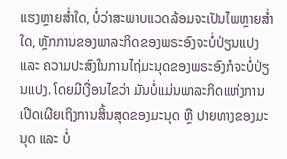ແຮງຫຼາຍສໍ່າໃດ, ບໍ່ວ່າສະພາບແວດລ້ອມຈະເປັນໄພຫຼາຍສໍ່າໃດ, ຫຼັກການຂອງພາລະກິດຂອງພຣະອົງຈະບໍ່ປ່ຽນແປງ ແລະ ຄວາມປະສົງໃນການໄຖ່ມະນຸດຂອງພຣະອົງກໍຈະບໍ່ປ່ຽນແປງ. ໂດຍມີເງື່ອນໄຂວ່າ ມັນບໍ່ແມ່ນພາລະກິດແຫ່ງການເປີດເຜີຍເຖິງການສິ້ນສຸດຂອງມະນຸດ ຫຼື ປາຍທາງຂອງມະນຸດ ແລະ ບໍ່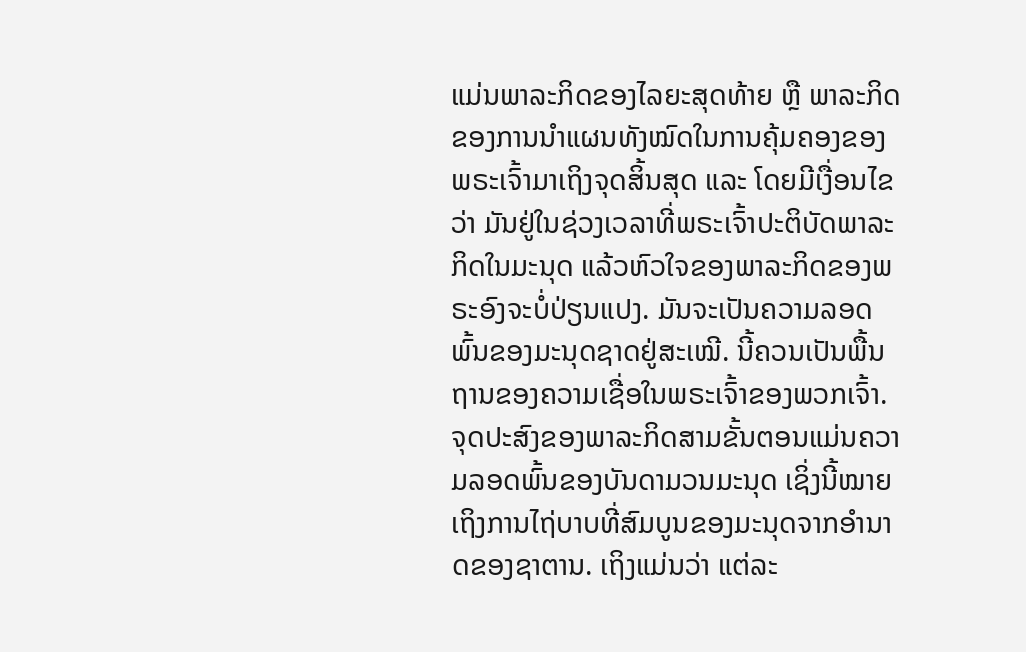ແມ່ນພາລະກິດຂອງໄລຍະສຸດທ້າຍ ຫຼື ພາລະກິດຂອງການນໍາແຜນທັງໝົດໃນການຄຸ້ມຄອງຂອງພຣະເຈົ້າມາເຖິງຈຸດສິ້ນສຸດ ແລະ ໂດຍມີເງື່ອນໄຂວ່າ ມັນຢູ່ໃນຊ່ວງເວລາທີ່ພຣະເຈົ້າປະຕິບັດພາລະກິດໃນມະນຸດ ແລ້ວຫົວໃຈຂອງພາລະກິດຂອງພຣະອົງຈະບໍ່ປ່ຽນແປງ. ມັນຈະເປັນຄວາມລອດພົ້ນຂອງມະນຸດຊາດຢູ່ສະເໝີ. ນີ້ຄວນເປັນພື້ນຖານຂອງຄວາມເຊື່ອໃນພຣະເຈົ້າຂອງພວກເຈົ້າ. ຈຸດປະສົງຂອງພາລະກິດສາມຂັ້ນຕອນແມ່ນຄວາມລອດພົ້ນຂອງບັນດາມວນມະນຸດ ເຊິ່ງນີ້ໝາຍເຖິງການໄຖ່ບາບທີ່ສົມບູນຂອງມະນຸດຈາກອຳນາດຂອງຊາຕານ. ເຖິງແມ່ນວ່າ ແຕ່ລະ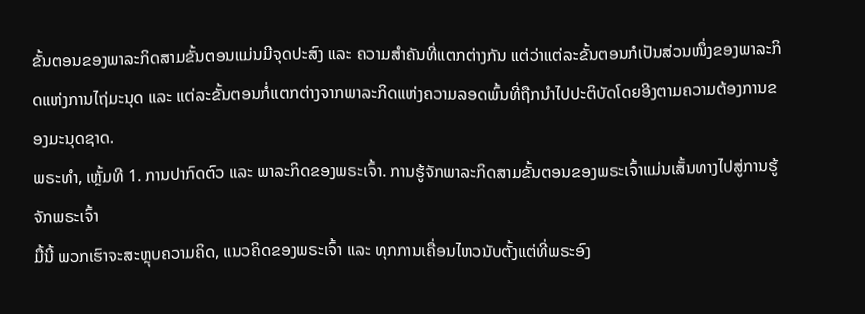ຂັ້ນຕອນຂອງພາລະກິດສາມຂັ້ນຕອນແມ່ນມີຈຸດປະສົງ ແລະ ຄວາມສຳຄັນທີ່ແຕກຕ່າງກັນ ແຕ່ວ່າແຕ່ລະຂັ້ນຕອນກໍເປັນສ່ວນໜຶ່ງຂອງພາລະກິດແຫ່ງການໄຖ່ມະນຸດ ແລະ ແຕ່ລະຂັ້ນຕອນກໍ່ແຕກຕ່າງຈາກພາລະກິດແຫ່ງຄວາມລອດພົ້ນທີ່ຖືກນໍາໄປປະຕິບັດໂດຍອີງຕາມຄວາມຕ້ອງການຂອງມະນຸດຊາດ.
ພຣະທຳ, ເຫຼັ້ມທີ 1. ການປາກົດຕົວ ແລະ ພາລະກິດຂອງພຣະເຈົ້າ. ການຮູ້ຈັກພາລະກິດສາມຂັ້ນຕອນຂອງພຣະເຈົ້າແມ່ນເສັ້ນທາງໄປສູ່ການຮູ້ຈັກພຣະເຈົ້າ
ມື້ນີ້ ພວກເຮົາຈະສະຫຼຸບຄວາມຄິດ, ແນວຄິດຂອງພຣະເຈົ້າ ແລະ ທຸກການເຄື່ອນໄຫວນັບຕັ້ງແຕ່ທີ່ພຣະອົງ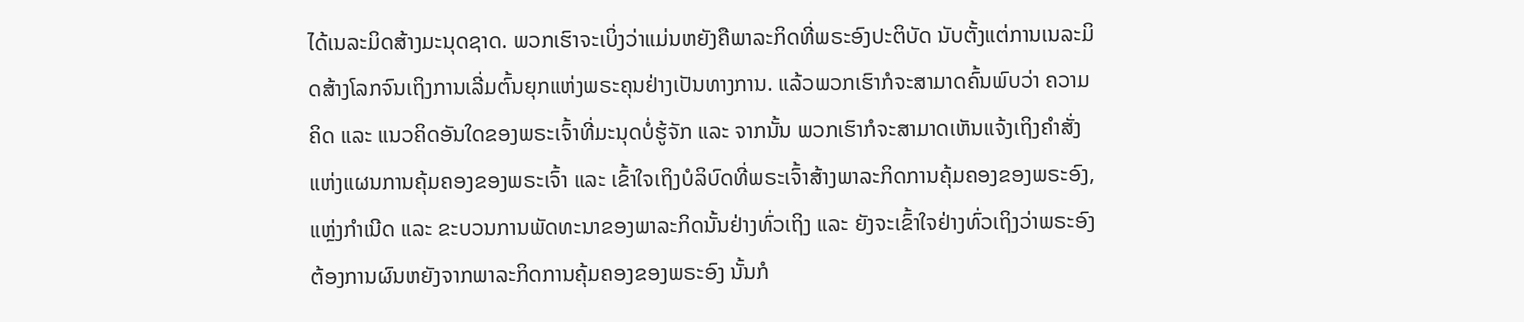ໄດ້ເນລະມິດສ້າງມະນຸດຊາດ. ພວກເຮົາຈະເບິ່ງວ່າແມ່ນຫຍັງຄືພາລະກິດທີ່ພຣະອົງປະຕິບັດ ນັບຕັ້ງແຕ່ການເນລະມິດສ້າງໂລກຈົນເຖິງການເລີ່ມຕົ້ນຍຸກແຫ່ງພຣະຄຸນຢ່າງເປັນທາງການ. ແລ້ວພວກເຮົາກໍຈະສາມາດຄົ້ນພົບວ່າ ຄວາມຄິດ ແລະ ແນວຄິດອັນໃດຂອງພຣະເຈົ້າທີ່ມະນຸດບໍ່ຮູ້ຈັກ ແລະ ຈາກນັ້ນ ພວກເຮົາກໍຈະສາມາດເຫັນແຈ້ງເຖິງຄຳສັ່ງແຫ່ງແຜນການຄຸ້ມຄອງຂອງພຣະເຈົ້າ ແລະ ເຂົ້າໃຈເຖິງບໍລິບົດທີ່ພຣະເຈົ້າສ້າງພາລະກິດການຄຸ້ມຄອງຂອງພຣະອົງ, ແຫຼ່ງກຳເນີດ ແລະ ຂະບວນການພັດທະນາຂອງພາລະກິດນັ້ນຢ່າງທົ່ວເຖິງ ແລະ ຍັງຈະເຂົ້າໃຈຢ່າງທົ່ວເຖິງວ່າພຣະອົງຕ້ອງການຜົນຫຍັງຈາກພາລະກິດການຄຸ້ມຄອງຂອງພຣະອົງ ນັ້ນກໍ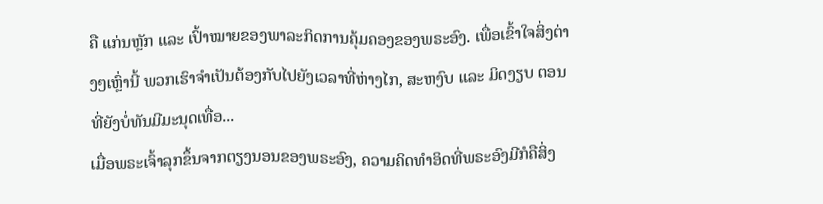ຄື ແກ່ນຫຼັກ ແລະ ເປົ້າໝາຍຂອງພາລະກິດການຄຸ້ມຄອງຂອງພຣະອົງ. ເພື່ອເຂົ້າໃຈສິ່ງຕ່າງໆເຫຼົ່ານີ້ ພວກເຮົາຈຳເປັນຕ້ອງກັບໄປຍັງເວລາທີ່ຫ່າງໄກ, ສະຫງົບ ແລະ ມິດງຽບ ຕອນທີ່ຍັງບໍ່ທັນມີມະນຸດເທື່ອ...
ເມື່ອພຣະເຈົ້າລຸກຂຶ້ນຈາກຕຽງນອນຂອງພຣະອົງ, ຄວາມຄິດທຳອິດທີ່ພຣະອົງມີກໍຄືສິ່ງ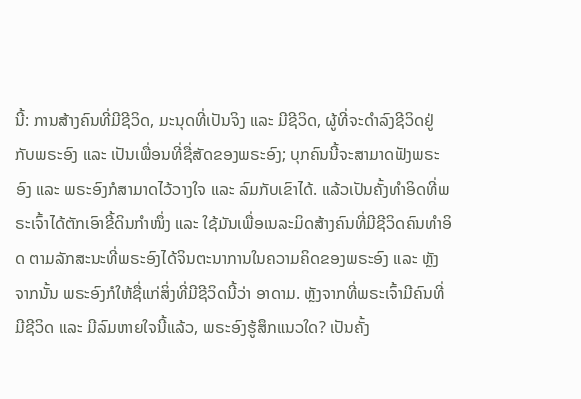ນີ້: ການສ້າງຄົນທີ່ມີຊີວິດ, ມະນຸດທີ່ເປັນຈິງ ແລະ ມີຊີວິດ, ຜູ້ທີ່ຈະດຳລົງຊີວິດຢູ່ກັບພຣະອົງ ແລະ ເປັນເພື່ອນທີ່ຊື່ສັດຂອງພຣະອົງ; ບຸກຄົນນີ້ຈະສາມາດຟັງພຣະອົງ ແລະ ພຣະອົງກໍສາມາດໄວ້ວາງໃຈ ແລະ ລົມກັບເຂົາໄດ້. ແລ້ວເປັນຄັ້ງທໍາອິດທີ່ພຣະເຈົ້າໄດ້ຕັກເອົາຂີ້ດິນກຳໜຶ່ງ ແລະ ໃຊ້ມັນເພື່ອເນລະມິດສ້າງຄົນທີ່ມີຊີວິດຄົນທຳອິດ ຕາມລັກສະນະທີ່ພຣະອົງໄດ້ຈິນຕະນາການໃນຄວາມຄິດຂອງພຣະອົງ ແລະ ຫຼັງຈາກນັ້ນ ພຣະອົງກໍໃຫ້ຊື່ແກ່ສິ່ງທີ່ມີຊີວິດນີ້ວ່າ ອາດາມ. ຫຼັງຈາກທີ່ພຣະເຈົ້າມີຄົນທີ່ມີຊີວິດ ແລະ ມີລົມຫາຍໃຈນີ້ແລ້ວ, ພຣະອົງຮູ້ສຶກແນວໃດ? ເປັນຄັ້ງ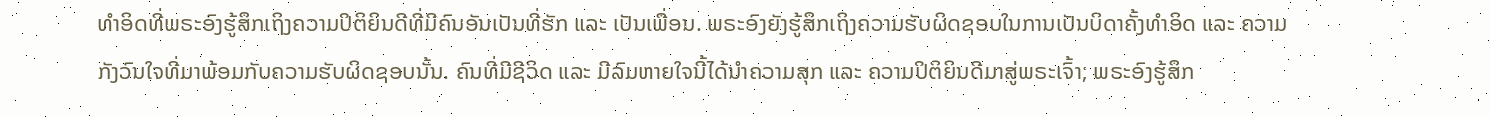ທຳອິດທີ່ພຣະອົງຮູ້ສຶກເຖິງຄວາມປິຕິຍິນດີທີ່ມີຄົນອັນເປັນທີ່ຮັກ ແລະ ເປັນເພື່ອນ. ພຣະອົງຍັງຮູ້ສຶກເຖິງຄວາມຮັບຜິດຊອບໃນການເປັນບິດາຄັ້ງທຳອິດ ແລະ ຄວາມກັງວົນໃຈທີ່ມາພ້ອມກັບຄວາມຮັບຜິດຊອບນັ້ນ. ຄົນທີ່ມີຊີວິດ ແລະ ມີລົມຫາຍໃຈນີ້ໄດ້ນໍາຄວາມສຸກ ແລະ ຄວາມປິຕິຍິນດີມາສູ່ພຣະເຈົ້າ; ພຣະອົງຮູ້ສຶກ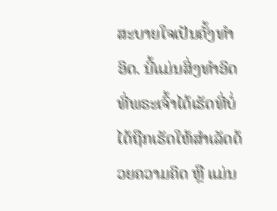ສະບາຍໃຈເປັນຄັ້ງທຳອິດ. ນີ້ແມ່ນສິ່ງທຳອິດທີ່ພຣະເຈົ້າໄດ້ເຮັດທີ່ບໍ່ໄດ້ຖືກເຮັດໃຫ້ສຳເລັດດ້ວຍຄວາມຄິດ ຫຼື ແມ່ນ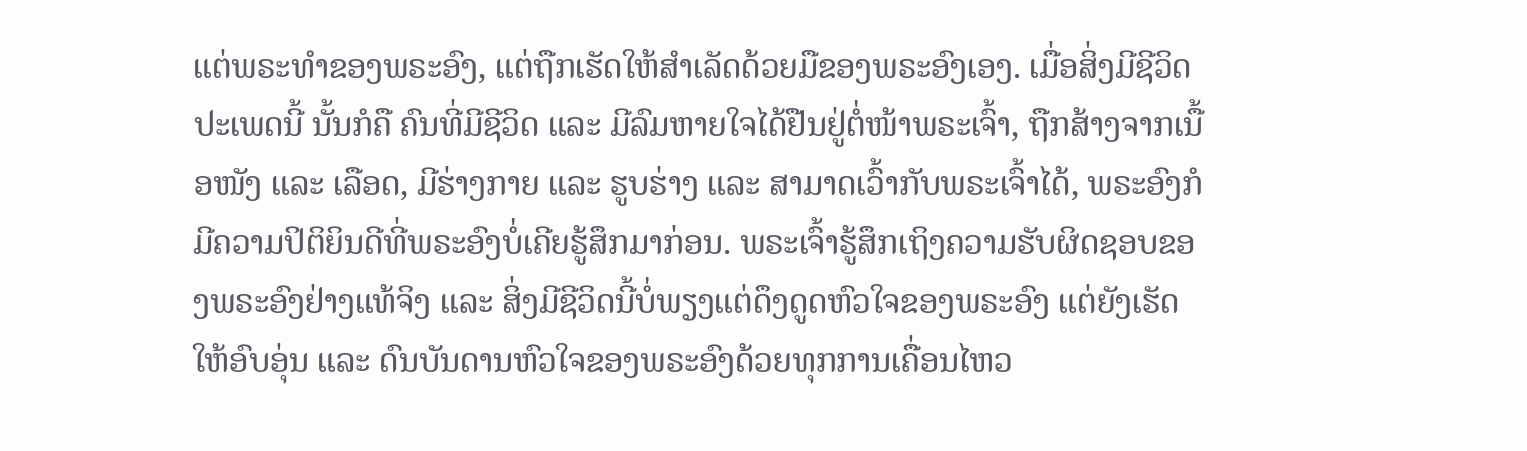ແຕ່ພຣະທຳຂອງພຣະອົງ, ແຕ່ຖືກເຮັດໃຫ້ສຳເລັດດ້ວຍມືຂອງພຣະອົງເອງ. ເມື່ອສິ່ງມີຊີວິດປະເພດນີ້ ນັ້ນກໍຄື ຄົນທີ່ມີຊີວິດ ແລະ ມີລົມຫາຍໃຈໄດ້ຢືນຢູ່ຕໍ່ໜ້າພຣະເຈົ້າ, ຖືກສ້າງຈາກເນື້ອໜັງ ແລະ ເລືອດ, ມີຮ່າງກາຍ ແລະ ຮູບຮ່າງ ແລະ ສາມາດເວົ້າກັບພຣະເຈົ້າໄດ້, ພຣະອົງກໍມີຄວາມປິຕິຍິນດີທີ່ພຣະອົງບໍ່ເຄີຍຮູ້ສຶກມາກ່ອນ. ພຣະເຈົ້າຮູ້ສຶກເຖິງຄວາມຮັບຜິດຊອບຂອງພຣະອົງຢ່າງແທ້ຈິງ ແລະ ສິ່ງມີຊີວິດນີ້ບໍ່ພຽງແຕ່ດຶງດູດຫົວໃຈຂອງພຣະອົງ ແຕ່ຍັງເຮັດໃຫ້ອົບອຸ່ນ ແລະ ດົນບັນດານຫົວໃຈຂອງພຣະອົງດ້ວຍທຸກການເຄື່ອນໄຫວ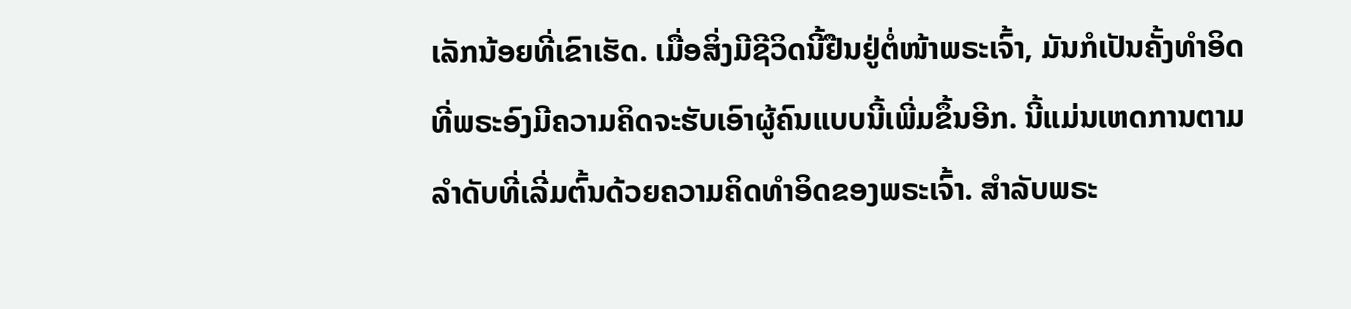ເລັກນ້ອຍທີ່ເຂົາເຮັດ. ເມື່ອສິ່ງມີຊີວິດນີ້ຢືນຢູ່ຕໍ່ໜ້າພຣະເຈົ້າ, ມັນກໍເປັນຄັ້ງທຳອິດທີ່ພຣະອົງມີຄວາມຄິດຈະຮັບເອົາຜູ້ຄົນແບບນີ້ເພີ່ມຂຶ້ນອີກ. ນີ້ແມ່ນເຫດການຕາມລຳດັບທີ່ເລີ່ມຕົ້ນດ້ວຍຄວາມຄິດທຳອິດຂອງພຣະເຈົ້າ. ສຳລັບພຣະ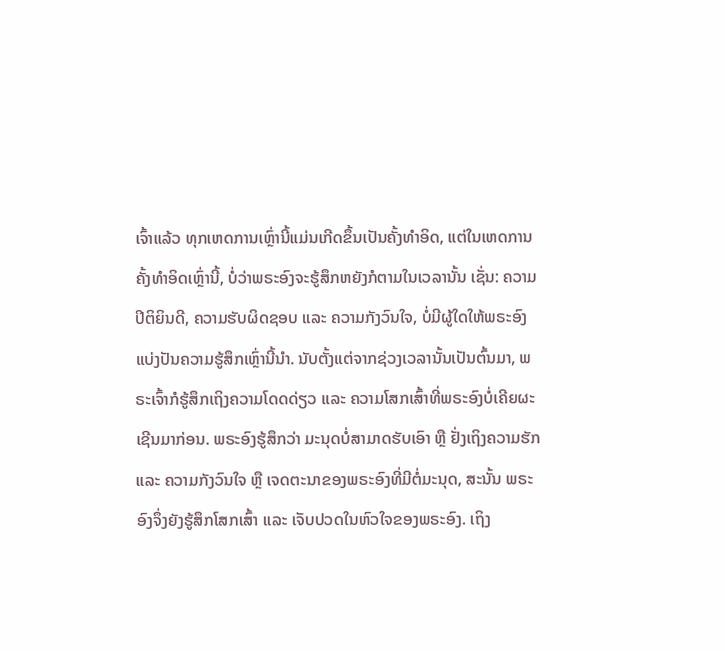ເຈົ້າແລ້ວ ທຸກເຫດການເຫຼົ່ານີ້ແມ່ນເກີດຂຶ້ນເປັນຄັ້ງທຳອິດ, ແຕ່ໃນເຫດການຄັ້ງທຳອິດເຫຼົ່ານີ້, ບໍ່ວ່າພຣະອົງຈະຮູ້ສຶກຫຍັງກໍຕາມໃນເວລານັ້ນ ເຊັ່ນ: ຄວາມປິຕິຍິນດີ, ຄວາມຮັບຜິດຊອບ ແລະ ຄວາມກັງວົນໃຈ, ບໍ່ມີຜູ້ໃດໃຫ້ພຣະອົງແບ່ງປັນຄວາມຮູ້ສຶກເຫຼົ່ານີ້ນໍາ. ນັບຕັ້ງແຕ່ຈາກຊ່ວງເວລານັ້ນເປັນຕົ້ນມາ, ພຣະເຈົ້າກໍຮູ້ສຶກເຖິງຄວາມໂດດດ່ຽວ ແລະ ຄວາມໂສກເສົ້າທີ່ພຣະອົງບໍ່ເຄີຍຜະເຊີນມາກ່ອນ. ພຣະອົງຮູ້ສຶກວ່າ ມະນຸດບໍ່ສາມາດຮັບເອົາ ຫຼື ຢັ່ງເຖິງຄວາມຮັກ ແລະ ຄວາມກັງວົນໃຈ ຫຼື ເຈດຕະນາຂອງພຣະອົງທີ່ມີຕໍ່ມະນຸດ, ສະນັ້ນ ພຣະອົງຈຶ່ງຍັງຮູ້ສຶກໂສກເສົ້າ ແລະ ເຈັບປວດໃນຫົວໃຈຂອງພຣະອົງ. ເຖິງ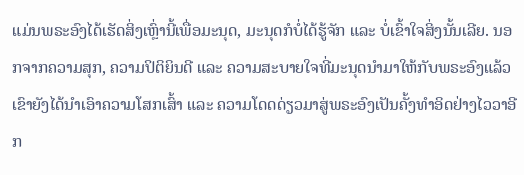ແມ່ນພຣະອົງໄດ້ເຮັດສິ່ງເຫຼົ່ານີ້ເພື່ອມະນຸດ, ມະນຸດກໍບໍ່ໄດ້ຮູ້ຈັກ ແລະ ບໍ່ເຂົ້າໃຈສິ່ງນັ້ນເລີຍ. ນອກຈາກຄວາມສຸກ, ຄວາມປິຕິຍິນດີ ແລະ ຄວາມສະບາຍໃຈທີ່ມະນຸດນໍາມາໃຫ້ກັບພຣະອົງແລ້ວ ເຂົາຍັງໄດ້ນໍາເອົາຄວາມໂສກເສົ້າ ແລະ ຄວາມໂດດດ່ຽວມາສູ່ພຣະອົງເປັນຄັ້ງທຳອິດຢ່າງໄວວາອີກ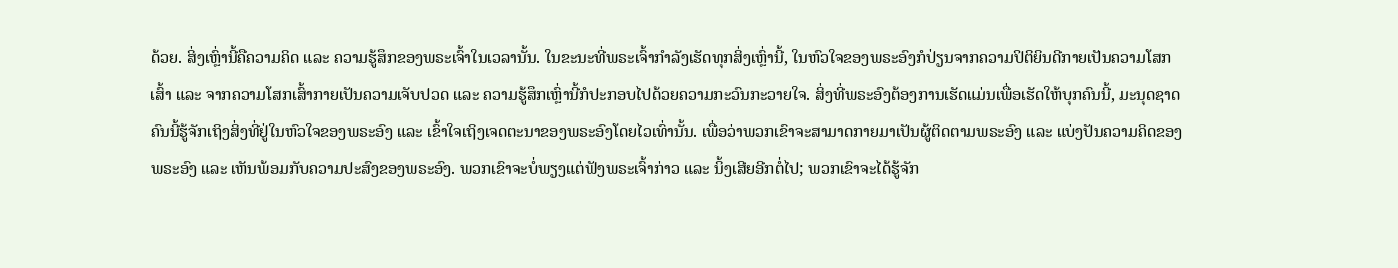ດ້ວຍ. ສິ່ງເຫຼົ່ານີ້ຄືຄວາມຄິດ ແລະ ຄວາມຮູ້ສຶກຂອງພຣະເຈົ້າໃນເວລານັ້ນ. ໃນຂະນະທີ່ພຣະເຈົ້າກຳລັງເຮັດທຸກສິ່ງເຫຼົ່ານີ້, ໃນຫົວໃຈຂອງພຣະອົງກໍປ່ຽນຈາກຄວາມປິຕິຍິນດີກາຍເປັນຄວາມໂສກເສົ້າ ແລະ ຈາກຄວາມໂສກເສົ້າກາຍເປັນຄວາມເຈັບປວດ ແລະ ຄວາມຮູ້ສຶກເຫຼົ່ານີ້ກໍປະກອບໄປດ້ວຍຄວາມກະວົນກະວາຍໃຈ. ສິ່ງທີ່ພຣະອົງຕ້ອງການເຮັດແມ່ນເພື່ອເຮັດໃຫ້ບຸກຄົນນີ້, ມະນຸດຊາດຄົນນີ້ຮູ້ຈັກເຖິງສິ່ງທີ່ຢູ່ໃນຫົວໃຈຂອງພຣະອົງ ແລະ ເຂົ້າໃຈເຖິງເຈດຕະນາຂອງພຣະອົງໂດຍໄວເທົ່ານັ້ນ. ເພື່ອວ່າພວກເຂົາຈະສາມາດກາຍມາເປັນຜູ້ຕິດຕາມພຣະອົງ ແລະ ແບ່ງປັນຄວາມຄິດຂອງພຣະອົງ ແລະ ເຫັນພ້ອມກັບຄວາມປະສົງຂອງພຣະອົງ. ພວກເຂົາຈະບໍ່ພຽງແຕ່ຟັງພຣະເຈົ້າກ່າວ ແລະ ນິ້ງເສີຍອີກຕໍ່ໄປ; ພວກເຂົາຈະໄດ້ຮູ້ຈັກ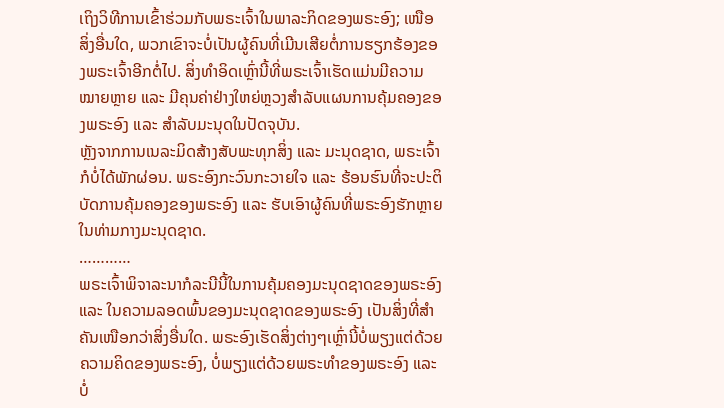ເຖິງວິທີການເຂົ້າຮ່ວມກັບພຣະເຈົ້າໃນພາລະກິດຂອງພຣະອົງ; ເໜືອສິ່ງອື່ນໃດ, ພວກເຂົາຈະບໍ່ເປັນຜູ້ຄົນທີ່ເມີນເສີຍຕໍ່ການຮຽກຮ້ອງຂອງພຣະເຈົ້າອີກຕໍ່ໄປ. ສິ່ງທຳອິດເຫຼົ່ານີ້ທີ່ພຣະເຈົ້າເຮັດແມ່ນມີຄວາມໝາຍຫຼາຍ ແລະ ມີຄຸນຄ່າຢ່າງໃຫຍ່ຫຼວງສຳລັບແຜນການຄຸ້ມຄອງຂອງພຣະອົງ ແລະ ສຳລັບມະນຸດໃນປັດຈຸບັນ.
ຫຼັງຈາກການເນລະມິດສ້າງສັບພະທຸກສິ່ງ ແລະ ມະນຸດຊາດ, ພຣະເຈົ້າກໍບໍ່ໄດ້ພັກຜ່ອນ. ພຣະອົງກະວົນກະວາຍໃຈ ແລະ ຮ້ອນຮົນທີ່ຈະປະຕິບັດການຄຸ້ມຄອງຂອງພຣະອົງ ແລະ ຮັບເອົາຜູ້ຄົນທີ່ພຣະອົງຮັກຫຼາຍໃນທ່າມກາງມະນຸດຊາດ.
…………
ພຣະເຈົ້າພິຈາລະນາກໍລະນີນີ້ໃນການຄຸ້ມຄອງມະນຸດຊາດຂອງພຣະອົງ ແລະ ໃນຄວາມລອດພົ້ນຂອງມະນຸດຊາດຂອງພຣະອົງ ເປັນສິ່ງທີ່ສຳຄັນເໜືອກວ່າສິ່ງອື່ນໃດ. ພຣະອົງເຮັດສິ່ງຕ່າງໆເຫຼົ່ານີ້ບໍ່ພຽງແຕ່ດ້ວຍຄວາມຄິດຂອງພຣະອົງ, ບໍ່ພຽງແຕ່ດ້ວຍພຣະທຳຂອງພຣະອົງ ແລະ ບໍ່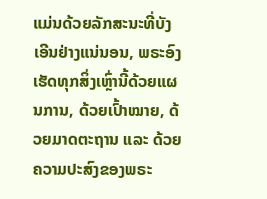ແມ່ນດ້ວຍລັກສະນະທີ່ບັງເອີນຢ່າງແນ່ນອນ, ພຣະອົງເຮັດທຸກສິ່ງເຫຼົ່ານີ້ດ້ວຍແຜນການ, ດ້ວຍເປົ້າໝາຍ, ດ້ວຍມາດຕະຖານ ແລະ ດ້ວຍຄວາມປະສົງຂອງພຣະ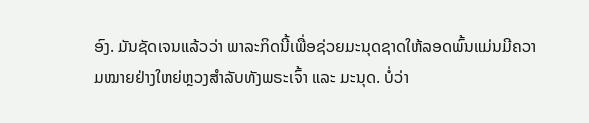ອົງ. ມັນຊັດເຈນແລ້ວວ່າ ພາລະກິດນີ້ເພື່ອຊ່ວຍມະນຸດຊາດໃຫ້ລອດພົ້ນແມ່ນມີຄວາມໝາຍຢ່າງໃຫຍ່ຫຼວງສຳລັບທັງພຣະເຈົ້າ ແລະ ມະນຸດ. ບໍ່ວ່າ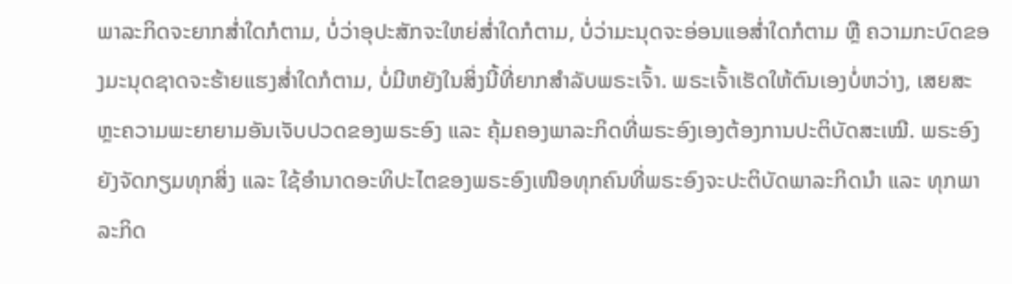ພາລະກິດຈະຍາກສໍ່າໃດກໍຕາມ, ບໍ່ວ່າອຸປະສັກຈະໃຫຍ່ສໍ່າໃດກໍຕາມ, ບໍ່ວ່າມະນຸດຈະອ່ອນແອສໍ່າໃດກໍຕາມ ຫຼື ຄວາມກະບົດຂອງມະນຸດຊາດຈະຮ້າຍແຮງສໍ່າໃດກໍຕາມ, ບໍ່ມີຫຍັງໃນສິ່ງນີ້ທີ່ຍາກສຳລັບພຣະເຈົ້າ. ພຣະເຈົ້າເຮັດໃຫ້ຕົນເອງບໍ່ຫວ່າງ, ເສຍສະຫຼະຄວາມພະຍາຍາມອັນເຈັບປວດຂອງພຣະອົງ ແລະ ຄຸ້ມຄອງພາລະກິດທີ່ພຣະອົງເອງຕ້ອງການປະຕິບັດສະເໝີ. ພຣະອົງຍັງຈັດກຽມທຸກສິ່ງ ແລະ ໃຊ້ອຳນາດອະທິປະໄຕຂອງພຣະອົງເໜືອທຸກຄົນທີ່ພຣະອົງຈະປະຕິບັດພາລະກິດນໍາ ແລະ ທຸກພາລະກິດ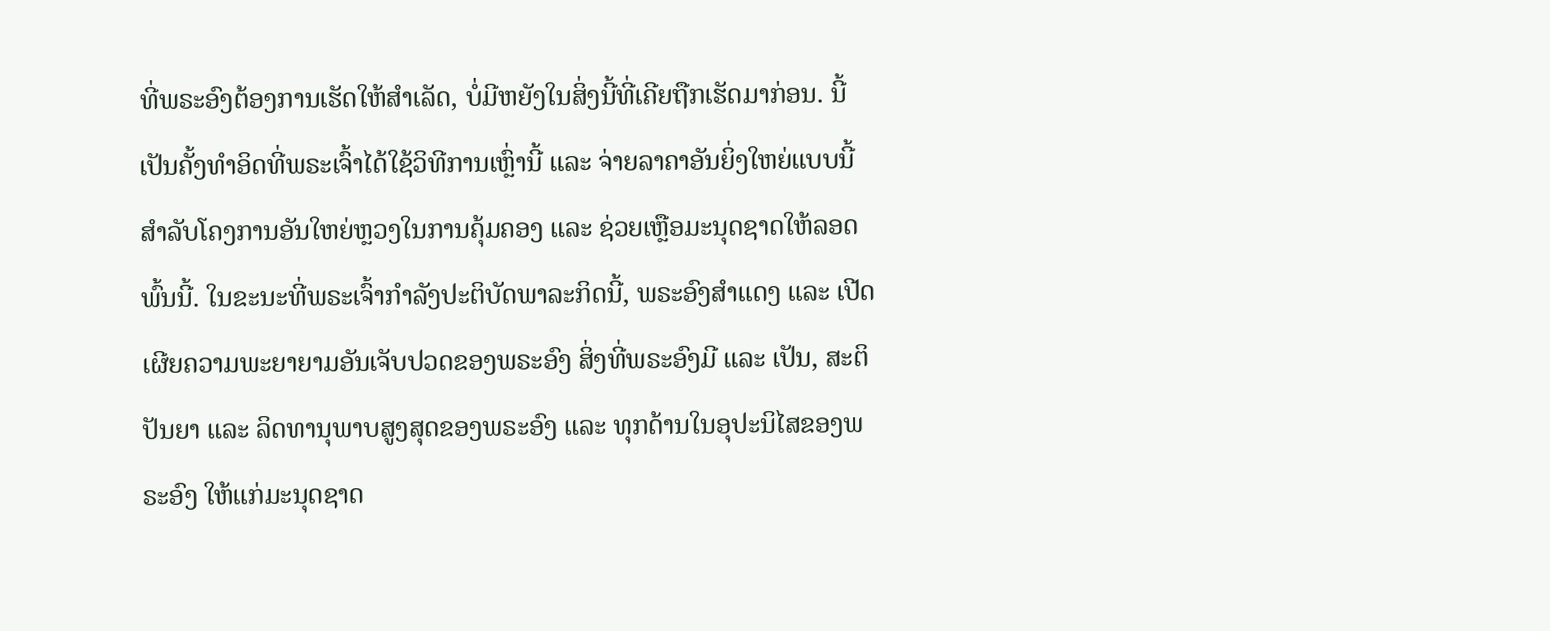ທີ່ພຣະອົງຕ້ອງການເຮັດໃຫ້ສຳເລັດ, ບໍ່ມີຫຍັງໃນສິ່ງນີ້ທີ່ເຄີຍຖືກເຮັດມາກ່ອນ. ນີ້ເປັນຄັ້ງທຳອິດທີ່ພຣະເຈົ້າໄດ້ໃຊ້ວິທີການເຫຼົ່ານີ້ ແລະ ຈ່າຍລາຄາອັນຍິ່ງໃຫຍ່ແບບນີ້ ສຳລັບໂຄງການອັນໃຫຍ່ຫຼວງໃນການຄຸ້ມຄອງ ແລະ ຊ່ວຍເຫຼືອມະນຸດຊາດໃຫ້ລອດພົ້ນນີ້. ໃນຂະນະທີ່ພຣະເຈົ້າກຳລັງປະຕິບັດພາລະກິດນີ້, ພຣະອົງສຳແດງ ແລະ ເປີດເຜີຍຄວາມພະຍາຍາມອັນເຈັບປວດຂອງພຣະອົງ ສິ່ງທີ່ພຣະອົງມີ ແລະ ເປັນ, ສະຕິປັນຍາ ແລະ ລິດທານຸພາບສູງສຸດຂອງພຣະອົງ ແລະ ທຸກດ້ານໃນອຸປະນິໄສຂອງພຣະອົງ ໃຫ້ແກ່ມະນຸດຊາດ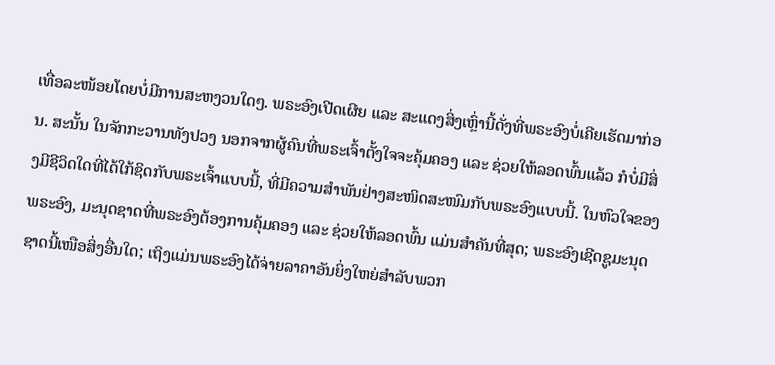ເທື່ອລະໜ້ອຍໂດຍບໍ່ມີການສະຫງວນໃດໆ. ພຣະອົງເປີດເຜີຍ ແລະ ສະແດງສິ່ງເຫຼົ່ານີ້ດັ່ງທີ່ພຣະອົງບໍ່ເຄີຍເຮັດມາກ່ອນ. ສະນັ້ນ ໃນຈັກກະວານທັງປວງ ນອກຈາກຜູ້ຄົນທີ່ພຣະເຈົ້າຕັ້ງໃຈຈະຄຸ້ມຄອງ ແລະ ຊ່ວຍໃຫ້ລອດພົ້ນແລ້ວ ກໍບໍ່ມີສິ່ງມີຊີວິດໃດທີ່ໄດ້ໃກ້ຊິດກັບພຣະເຈົ້າແບບນີ້, ທີ່ມີຄວາມສຳພັນຢ່າງສະໜິດສະໜົມກັບພຣະອົງແບບນີ້. ໃນຫົວໃຈຂອງພຣະອົງ, ມະນຸດຊາດທີ່ພຣະອົງຕ້ອງການຄຸ້ມຄອງ ແລະ ຊ່ວຍໃຫ້ລອດພົ້ນ ແມ່ນສຳຄັນທີ່ສຸດ; ພຣະອົງເຊີດຊູມະນຸດຊາດນີ້ເໜືອສິ່ງອື່ນໃດ; ເຖິງແມ່ນພຣະອົງໄດ້ຈ່າຍລາຄາອັນຍິ່ງໃຫຍ່ສຳລັບພວກ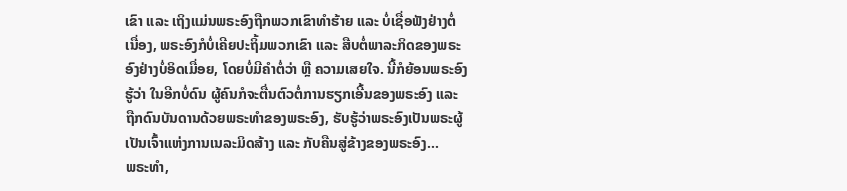ເຂົາ ແລະ ເຖິງແມ່ນພຣະອົງຖືກພວກເຂົາທຳຮ້າຍ ແລະ ບໍ່ເຊື່ອຟັງຢ່າງຕໍ່ເນື່ອງ, ພຣະອົງກໍບໍ່ເຄີຍປະຖິ້ມພວກເຂົາ ແລະ ສືບຕໍ່ພາລະກິດຂອງພຣະອົງຢ່າງບໍ່ອິດເມື່ອຍ, ໂດຍບໍ່ມີຄຳຕໍ່ວ່າ ຫຼື ຄວາມເສຍໃຈ. ນີ້ກໍຍ້ອນພຣະອົງຮູ້ວ່າ ໃນອີກບໍ່ດົນ ຜູ້ຄົນກໍຈະຕື່ນຕົວຕໍ່ການຮຽກເອີ້ນຂອງພຣະອົງ ແລະ ຖືກດົນບັນດານດ້ວຍພຣະທຳຂອງພຣະອົງ, ຮັບຮູ້ວ່າພຣະອົງເປັນພຣະຜູ້ເປັນເຈົ້າແຫ່ງການເນລະມິດສ້າງ ແລະ ກັບຄືນສູ່ຂ້າງຂອງພຣະອົງ...
ພຣະທຳ,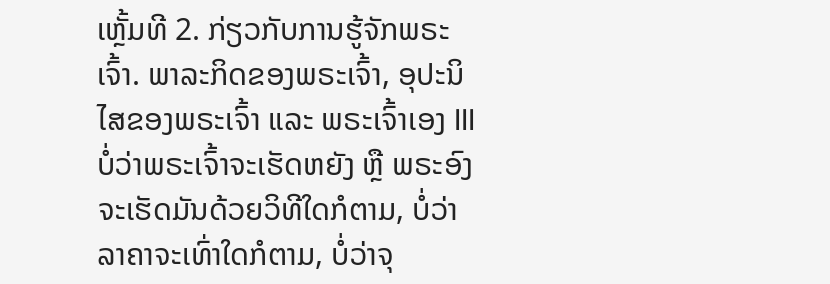ເຫຼັ້ມທີ 2. ກ່ຽວກັບການຮູ້ຈັກພຣະເຈົ້າ. ພາລະກິດຂອງພຣະເຈົ້າ, ອຸປະນິໄສຂອງພຣະເຈົ້າ ແລະ ພຣະເຈົ້າເອງ III
ບໍ່ວ່າພຣະເຈົ້າຈະເຮັດຫຍັງ ຫຼື ພຣະອົງຈະເຮັດມັນດ້ວຍວິທີໃດກໍຕາມ, ບໍ່ວ່າລາຄາຈະເທົ່າໃດກໍຕາມ, ບໍ່ວ່າຈຸ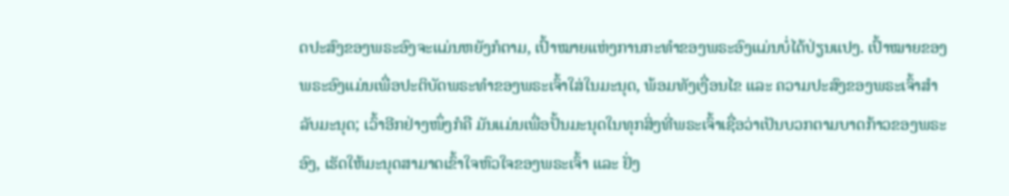ດປະສົງຂອງພຣະອົງຈະແມ່ນຫຍັງກໍຕາມ, ເປົ້າໝາຍແຫ່ງການກະທຳຂອງພຣະອົງແມ່ນບໍ່ໄດ້ປ່ຽນແປງ. ເປົ້າໝາຍຂອງພຣະອົງແມ່ນເພື່ອປະຕິບັດພຣະທຳຂອງພຣະເຈົ້າໃສ່ໃນມະນຸດ, ພ້ອມທັງເງື່ອນໄຂ ແລະ ຄວາມປະສົງຂອງພຣະເຈົ້າສຳລັບມະນຸດ; ເວົ້າອີກຢ່າງໜຶ່ງກໍຄື ມັນແມ່ນເພື່ອປັ້ນມະນຸດໃນທຸກສິ່ງທີ່ພຣະເຈົ້າເຊື່ອວ່າເປັນບວກຕາມບາດກ້າວຂອງພຣະອົງ, ເຮັດໃຫ້ມະນຸດສາມາດເຂົ້າໃຈຫົວໃຈຂອງພຣະເຈົ້າ ແລະ ຢັ່ງ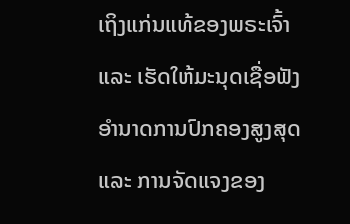ເຖິງແກ່ນແທ້ຂອງພຣະເຈົ້າ ແລະ ເຮັດໃຫ້ມະນຸດເຊື່ອຟັງອຳນາດການປົກຄອງສູງສຸດ ແລະ ການຈັດແຈງຂອງ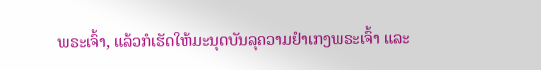ພຣະເຈົ້າ, ແລ້ວກໍເຮັດໃຫ້ມະນຸດບັນລຸຄວາມຢຳເກງພຣະເຈົ້າ ແລະ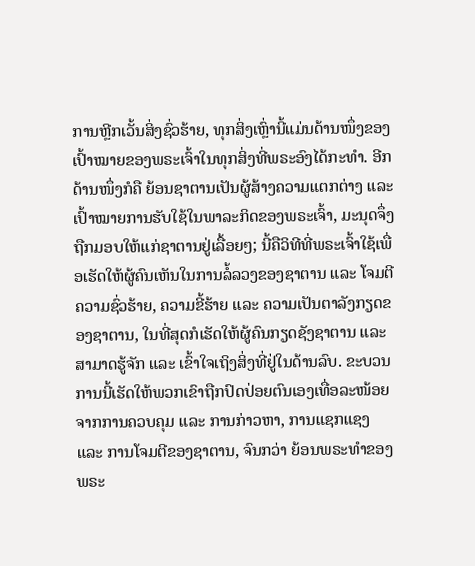ການຫຼີກເວັ້ນສິ່ງຊົ່ວຮ້າຍ, ທຸກສິ່ງເຫຼົ່ານີ້ແມ່ນດ້ານໜຶ່ງຂອງເປົ້າໝາຍຂອງພຣະເຈົ້າໃນທຸກສິ່ງທີ່ພຣະອົງໄດ້ກະທຳ. ອີກດ້ານໜຶ່ງກໍຄື ຍ້ອນຊາຕານເປັນຜູ້ສ້າງຄວາມແຕກຕ່າງ ແລະ ເປົ້າໝາຍການຮັບໃຊ້ໃນພາລະກິດຂອງພຣະເຈົ້າ, ມະນຸດຈຶ່ງຖືກມອບໃຫ້ແກ່ຊາຕານຢູ່ເລື້ອຍໆ; ນີ້ຄືວິທີທີ່ພຣະເຈົ້າໃຊ້ເພື່ອເຮັດໃຫ້ຜູ້ຄົນເຫັນໃນການລໍ້ລວງຂອງຊາຕານ ແລະ ໂຈມຕີຄວາມຊົ່ວຮ້າຍ, ຄວາມຂີ້ຮ້າຍ ແລະ ຄວາມເປັນຕາລັງກຽດຂອງຊາຕານ, ໃນທີ່ສຸດກໍເຮັດໃຫ້ຜູ້ຄົນກຽດຊັງຊາຕານ ແລະ ສາມາດຮູ້ຈັກ ແລະ ເຂົ້າໃຈເຖິງສິ່ງທີ່ຢູ່ໃນດ້ານລົບ. ຂະບວນການນີ້ເຮັດໃຫ້ພວກເຂົາຖືກປົດປ່ອຍຕົນເອງເທື່ອລະໜ້ອຍຈາກການຄວບຄຸມ ແລະ ການກ່າວຫາ, ການແຊກແຊງ ແລະ ການໂຈມຕີຂອງຊາຕານ, ຈົນກວ່າ ຍ້ອນພຣະທໍາຂອງພຣະ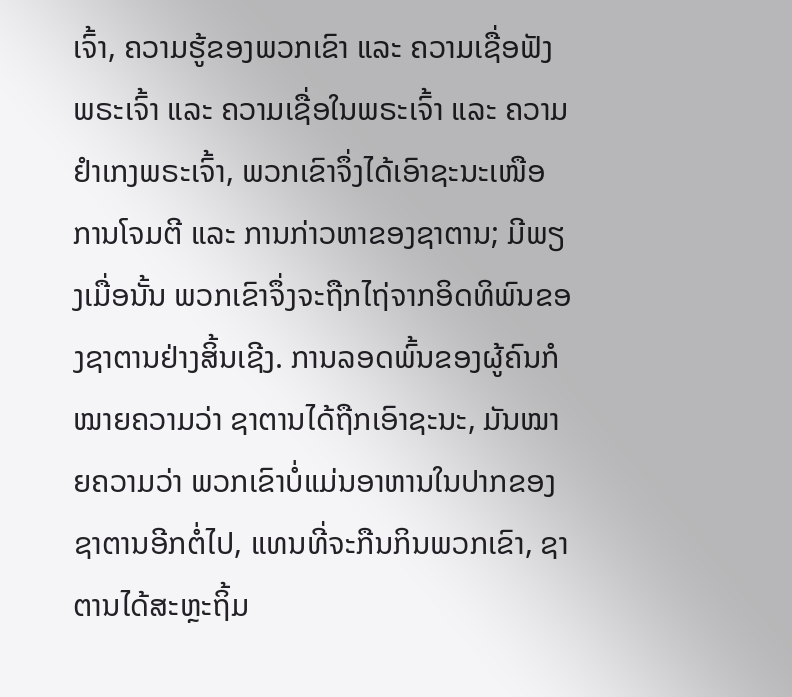ເຈົ້າ, ຄວາມຮູ້ຂອງພວກເຂົາ ແລະ ຄວາມເຊື່ອຟັງພຣະເຈົ້າ ແລະ ຄວາມເຊື່ອໃນພຣະເຈົ້າ ແລະ ຄວາມຢຳເກງພຣະເຈົ້າ, ພວກເຂົາຈຶ່ງໄດ້ເອົາຊະນະເໜືອການໂຈມຕີ ແລະ ການກ່າວຫາຂອງຊາຕານ; ມີພຽງເມື່ອນັ້ນ ພວກເຂົາຈຶ່ງຈະຖືກໄຖ່ຈາກອິດທິພົນຂອງຊາຕານຢ່າງສິ້ນເຊີງ. ການລອດພົ້ນຂອງຜູ້ຄົນກໍໝາຍຄວາມວ່າ ຊາຕານໄດ້ຖືກເອົາຊະນະ, ມັນໝາຍຄວາມວ່າ ພວກເຂົາບໍ່ແມ່ນອາຫານໃນປາກຂອງຊາຕານອີກຕໍ່ໄປ, ແທນທີ່ຈະກືນກິນພວກເຂົາ, ຊາຕານໄດ້ສະຫຼະຖິ້ມ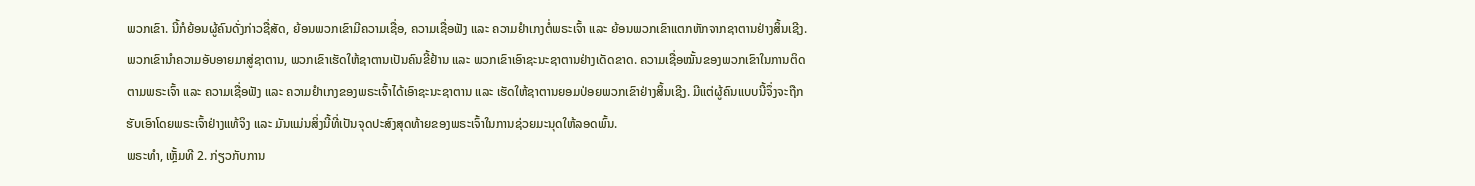ພວກເຂົາ. ນີ້ກໍຍ້ອນຜູ້ຄົນດັ່ງກ່າວຊື່ສັດ, ຍ້ອນພວກເຂົາມີຄວາມເຊື່ອ, ຄວາມເຊື່ອຟັງ ແລະ ຄວາມຢຳເກງຕໍ່ພຣະເຈົ້າ ແລະ ຍ້ອນພວກເຂົາແຕກຫັກຈາກຊາຕານຢ່າງສິ້ນເຊີງ. ພວກເຂົານໍາຄວາມອັບອາຍມາສູ່ຊາຕານ, ພວກເຂົາເຮັດໃຫ້ຊາຕານເປັນຄົນຂີ້ຢ້ານ ແລະ ພວກເຂົາເອົາຊະນະຊາຕານຢ່າງເດັດຂາດ. ຄວາມເຊື່ອໝັ້ນຂອງພວກເຂົາໃນການຕິດຕາມພຣະເຈົ້າ ແລະ ຄວາມເຊື່ອຟັງ ແລະ ຄວາມຢຳເກງຂອງພຣະເຈົ້າໄດ້ເອົາຊະນະຊາຕານ ແລະ ເຮັດໃຫ້ຊາຕານຍອມປ່ອຍພວກເຂົາຢ່າງສິ້ນເຊີງ. ມີແຕ່ຜູ້ຄົນແບບນີ້ຈຶ່ງຈະຖືກຮັບເອົາໂດຍພຣະເຈົ້າຢ່າງແທ້ຈິງ ແລະ ມັນແມ່ນສິ່ງນີ້ທີ່ເປັນຈຸດປະສົງສຸດທ້າຍຂອງພຣະເຈົ້າໃນການຊ່ວຍມະນຸດໃຫ້ລອດພົ້ນ.
ພຣະທຳ, ເຫຼັ້ມທີ 2. ກ່ຽວກັບການ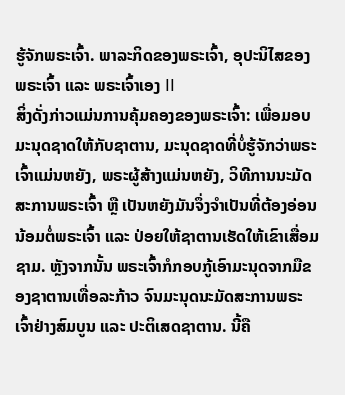ຮູ້ຈັກພຣະເຈົ້າ. ພາລະກິດຂອງພຣະເຈົ້າ, ອຸປະນິໄສຂອງພຣະເຈົ້າ ແລະ ພຣະເຈົ້າເອງ II
ສິ່ງດັ່ງກ່າວແມ່ນການຄຸ້ມຄອງຂອງພຣະເຈົ້າ: ເພື່ອມອບມະນຸດຊາດໃຫ້ກັບຊາຕານ, ມະນຸດຊາດທີ່ບໍ່ຮູ້ຈັກວ່າພຣະເຈົ້າແມ່ນຫຍັງ, ພຣະຜູ້ສ້າງແມ່ນຫຍັງ, ວິທີການນະມັດສະການພຣະເຈົ້າ ຫຼື ເປັນຫຍັງມັນຈຶ່ງຈຳເປັນທີ່ຕ້ອງອ່ອນນ້ອມຕໍ່ພຣະເຈົ້າ ແລະ ປ່ອຍໃຫ້ຊາຕານເຮັດໃຫ້ເຂົາເສື່ອມຊາມ. ຫຼັງຈາກນັ້ນ ພຣະເຈົ້າກໍກອບກູ້ເອົາມະນຸດຈາກມືຂອງຊາຕານເທື່ອລະກ້າວ ຈົນມະນຸດນະມັດສະການພຣະເຈົ້າຢ່າງສົມບູນ ແລະ ປະຕິເສດຊາຕານ. ນີ້ຄື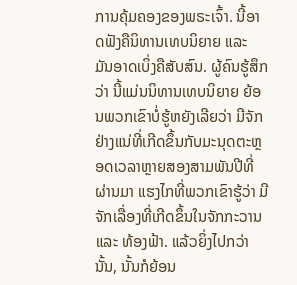ການຄຸ້ມຄອງຂອງພຣະເຈົ້າ. ນີ້ອາດຟັງຄືນິທານເທບນິຍາຍ ແລະ ມັນອາດເບິ່ງຄືສັບສົນ. ຜູ້ຄົນຮູ້ສຶກວ່າ ນີ້ແມ່ນນິທານເທບນິຍາຍ ຍ້ອນພວກເຂົາບໍ່ຮູ້ຫຍັງເລີຍວ່າ ມີຈັກຢ່າງແນ່ທີ່ເກີດຂຶ້ນກັບມະນຸດຕະຫຼອດເວລາຫຼາຍສອງສາມພັນປີທີ່ຜ່ານມາ ແຮງໄກທີ່ພວກເຂົາຮູ້ວ່າ ມີຈັກເລື່ອງທີ່ເກີດຂຶ້ນໃນຈັກກະວານ ແລະ ທ້ອງຟ້າ. ແລ້ວຍິ່ງໄປກວ່ານັ້ນ, ນັ້ນກໍຍ້ອນ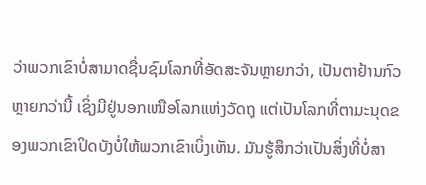ວ່າພວກເຂົາບໍ່ສາມາດຊື່ນຊົມໂລກທີ່ອັດສະຈັນຫຼາຍກວ່າ, ເປັນຕາຢ້ານກົວຫຼາຍກວ່ານີ້ ເຊິ່ງມີຢູ່ນອກເໜືອໂລກແຫ່ງວັດຖຸ ແຕ່ເປັນໂລກທີ່ຕາມະນຸດຂອງພວກເຂົາປິດບັງບໍ່ໃຫ້ພວກເຂົາເບິ່ງເຫັນ. ມັນຮູ້ສຶກວ່າເປັນສິ່ງທີ່ບໍ່ສາ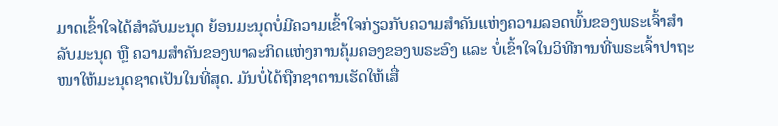ມາດເຂົ້າໃຈໄດ້ສຳລັບມະນຸດ ຍ້ອນມະນຸດບໍ່ມີຄວາມເຂົ້າໃຈກ່ຽວກັບຄວາມສໍາຄັນແຫ່ງຄວາມລອດພົ້ນຂອງພຣະເຈົ້າສຳລັບມະນຸດ ຫຼື ຄວາມສໍາຄັນຂອງພາລະກິດແຫ່ງການຄຸ້ມຄອງຂອງພຣະອົງ ແລະ ບໍ່ເຂົ້າໃຈໃນວິທີການທີ່ພຣະເຈົ້າປາຖະໜາໃຫ້ມະນຸດຊາດເປັນໃນທີ່ສຸດ. ມັນບໍ່ໄດ້ຖືກຊາຕານເຮັດໃຫ້ເສື່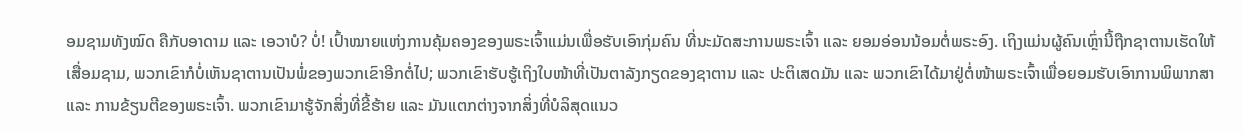ອມຊາມທັງໝົດ ຄືກັບອາດາມ ແລະ ເອວາບໍ? ບໍ່! ເປົ້າໝາຍແຫ່ງການຄຸ້ມຄອງຂອງພຣະເຈົ້າແມ່ນເພື່ອຮັບເອົາກຸ່ມຄົນ ທີ່ນະມັດສະການພຣະເຈົ້າ ແລະ ຍອມອ່ອນນ້ອມຕໍ່ພຣະອົງ. ເຖິງແມ່ນຜູ້ຄົນເຫຼົ່ານີ້ຖືກຊາຕານເຮັດໃຫ້ເສື່ອມຊາມ, ພວກເຂົາກໍບໍ່ເຫັນຊາຕານເປັນພໍ່ຂອງພວກເຂົາອີກຕໍ່ໄປ; ພວກເຂົາຮັບຮູ້ເຖິງໃບໜ້າທີ່ເປັນຕາລັງກຽດຂອງຊາຕານ ແລະ ປະຕິເສດມັນ ແລະ ພວກເຂົາໄດ້ມາຢູ່ຕໍ່ໜ້າພຣະເຈົ້າເພື່ອຍອມຮັບເອົາການພິພາກສາ ແລະ ການຂ້ຽນຕີຂອງພຣະເຈົ້າ. ພວກເຂົາມາຮູ້ຈັກສິ່ງທີ່ຂີ້ຮ້າຍ ແລະ ມັນແຕກຕ່າງຈາກສິ່ງທີ່ບໍລິສຸດແນວ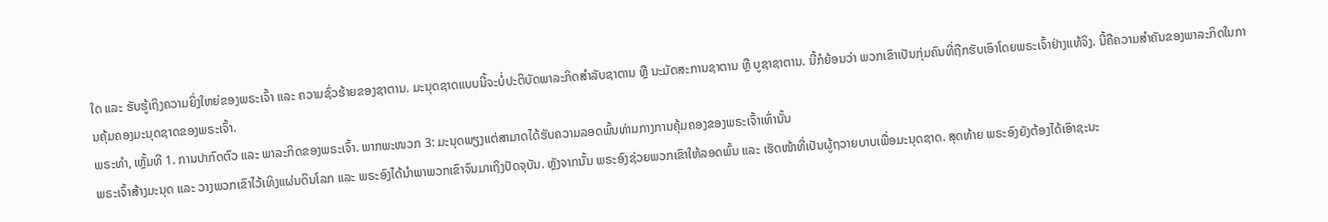ໃດ ແລະ ຮັບຮູ້ເຖິງຄວາມຍິ່ງໃຫຍ່ຂອງພຣະເຈົ້າ ແລະ ຄວາມຊົ່ວຮ້າຍຂອງຊາຕານ. ມະນຸດຊາດແບບນີ້ຈະບໍ່ປະຕິບັດພາລະກິດສຳລັບຊາຕານ ຫຼື ນະມັດສະການຊາຕານ ຫຼື ບູຊາຊາຕານ. ນີ້ກໍຍ້ອນວ່າ ພວກເຂົາເປັນກຸ່ມຄົນທີ່ຖືກຮັບເອົາໂດຍພຣະເຈົ້າຢ່າງແທ້ຈິງ. ນີ້ຄືຄວາມສໍາຄັນຂອງພາລະກິດໃນການຄຸ້ມຄອງມະນຸດຊາດຂອງພຣະເຈົ້າ.
ພຣະທຳ, ເຫຼັ້ມທີ 1. ການປາກົດຕົວ ແລະ ພາລະກິດຂອງພຣະເຈົ້າ. ພາກພະໜວກ 3: ມະນຸດພຽງແຕ່ສາມາດໄດ້ຮັບຄວາມລອດພົ້ນທ່າມກາງການຄຸ້ມຄອງຂອງພຣະເຈົ້າເທົ່ານັ້ນ
ພຣະເຈົ້າສ້າງມະນຸດ ແລະ ວາງພວກເຂົາໄວ້ເທິງແຜ່ນດິນໂລກ ແລະ ພຣະອົງໄດ້ນໍາພາພວກເຂົາຈົນມາເຖິງປັດຈຸບັນ. ຫຼັງຈາກນັ້ນ ພຣະອົງຊ່ວຍພວກເຂົາໃຫ້ລອດພົ້ນ ແລະ ເຮັດໜ້າທີ່ເປັນຜູ້ຖວາຍບາບເພື່ອມະນຸດຊາດ. ສຸດທ້າຍ ພຣະອົງຍັງຕ້ອງໄດ້ເອົາຊະນະ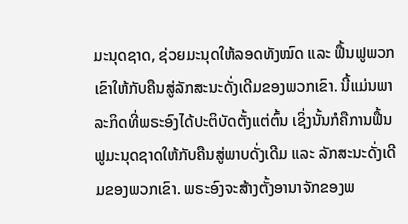ມະນຸດຊາດ, ຊ່ວຍມະນຸດໃຫ້ລອດທັງໝົດ ແລະ ຟື້ນຟູພວກເຂົາໃຫ້ກັບຄືນສູ່ລັກສະນະດັ່ງເດີມຂອງພວກເຂົາ. ນີ້ແມ່ນພາລະກິດທີ່ພຣະອົງໄດ້ປະຕິບັດຕັ້ງແຕ່ຕົ້ນ ເຊິ່ງນັ້ນກໍຄືການຟື້ນຟູມະນຸດຊາດໃຫ້ກັບຄືນສູ່ພາບດັ່ງເດີມ ແລະ ລັກສະນະດັ່ງເດີມຂອງພວກເຂົາ. ພຣະອົງຈະສ້າງຕັ້ງອານາຈັກຂອງພ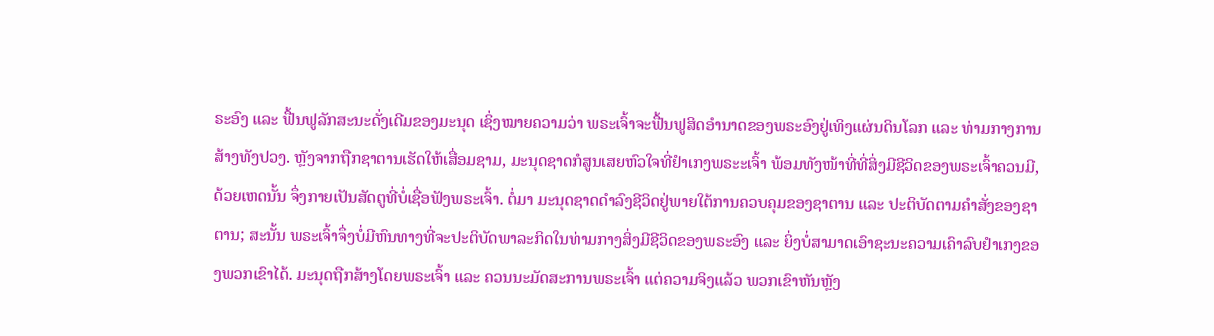ຣະອົງ ແລະ ຟື້ນຟູລັກສະນະດັ່ງເດີມຂອງມະນຸດ ເຊິ່ງໝາຍຄວາມວ່າ ພຣະເຈົ້າຈະຟື້ນຟູສິດອໍານາດຂອງພຣະອົງຢູ່ເທິງແຜ່ນດິນໂລກ ແລະ ທ່າມກາງການສ້າງທັງປວງ. ຫຼັງຈາກຖືກຊາຕານເຮັດໃຫ້ເສື່ອມຊາມ, ມະນຸດຊາດກໍສູນເສຍຫົວໃຈທີ່ຢໍາເກງພຣະະເຈົ້າ ພ້ອມທັງໜ້າທີ່ທີ່ສິ່ງມີຊີວິດຂອງພຣະເຈົ້າຄວນມີ, ດ້ວຍເຫດນັ້ນ ຈຶ່ງກາຍເປັນສັດຕູທີ່ບໍ່ເຊື່ອຟັງພຣະເຈົ້າ. ຕໍ່ມາ ມະນຸດຊາດດໍາລົງຊີວິດຢູ່ພາຍໃຕ້ການຄວບຄຸມຂອງຊາຕານ ແລະ ປະຕິບັດຕາມຄໍາສັ່ງຂອງຊາຕານ; ສະນັ້ນ ພຣະເຈົ້າຈຶ່ງບໍ່ມີຫົນທາງທີ່ຈະປະຕິບັດພາລະກິດໃນທ່າມກາງສິ່ງມີຊີວິດຂອງພຣະອົງ ແລະ ຍິ່ງບໍ່ສາມາດເອົາຊະນະຄວາມເຄົາລົບຢໍາເກງຂອງພວກເຂົາໄດ້. ມະນຸດຖືກສ້າງໂດຍພຣະເຈົ້າ ແລະ ຄວນນະມັດສະການພຣະເຈົ້າ ແຕ່ຄວາມຈິງແລ້ວ ພວກເຂົາຫັນຫຼັງ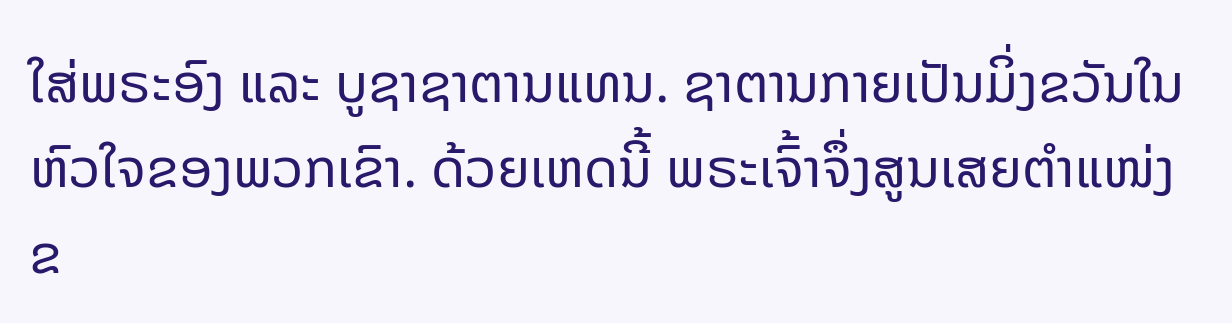ໃສ່ພຣະອົງ ແລະ ບູຊາຊາຕານແທນ. ຊາຕານກາຍເປັນມິ່ງຂວັນໃນຫົວໃຈຂອງພວກເຂົາ. ດ້ວຍເຫດນີ້ ພຣະເຈົ້າຈຶ່ງສູນເສຍຕໍາແໜ່ງຂ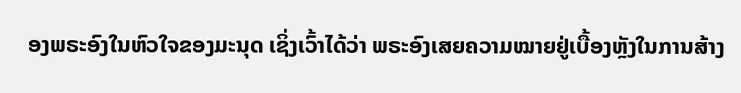ອງພຣະອົງໃນຫົວໃຈຂອງມະນຸດ ເຊິ່ງເວົ້າໄດ້ວ່າ ພຣະອົງເສຍຄວາມໝາຍຢູ່ເບື້ອງຫຼັງໃນການສ້າງ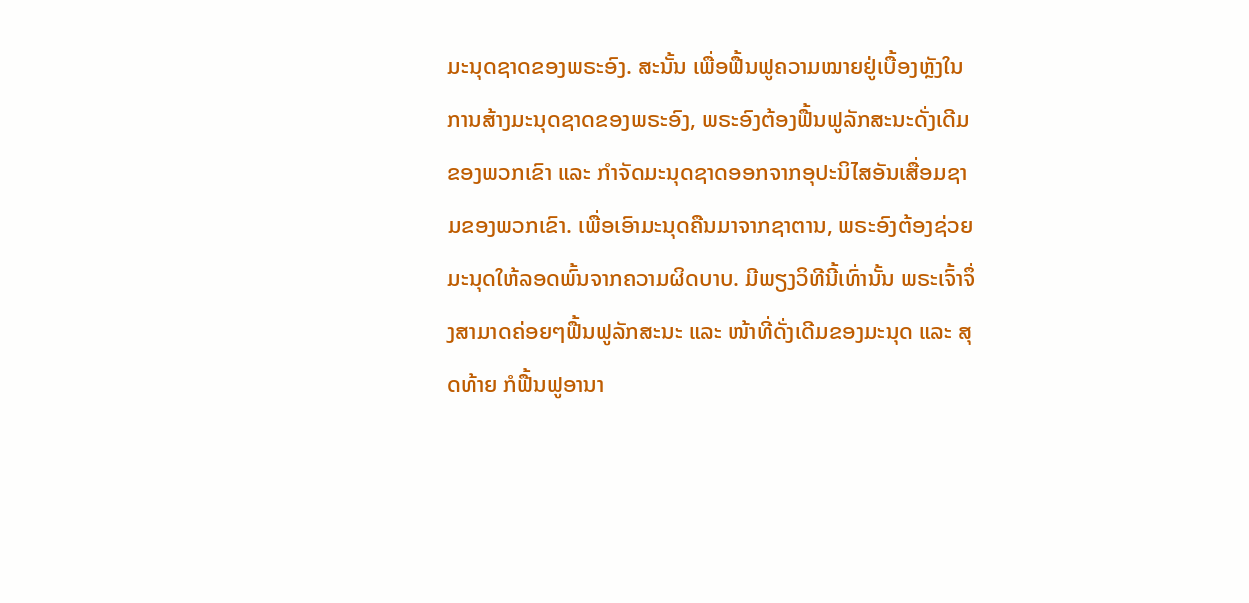ມະນຸດຊາດຂອງພຣະອົງ. ສະນັ້ນ ເພື່ອຟື້ນຟູຄວາມໝາຍຢູ່ເບື້ອງຫຼັງໃນການສ້າງມະນຸດຊາດຂອງພຣະອົງ, ພຣະອົງຕ້ອງຟື້ນຟູລັກສະນະດັ່ງເດີມຂອງພວກເຂົາ ແລະ ກໍາຈັດມະນຸດຊາດອອກຈາກອຸປະນິໄສອັນເສື່ອມຊາມຂອງພວກເຂົາ. ເພື່ອເອົາມະນຸດຄືນມາຈາກຊາຕານ, ພຣະອົງຕ້ອງຊ່ວຍມະນຸດໃຫ້ລອດພົ້ນຈາກຄວາມຜິດບາບ. ມີພຽງວິທີນີ້ເທົ່ານັ້ນ ພຣະເຈົ້າຈຶ່ງສາມາດຄ່ອຍໆຟື້ນຟູລັກສະນະ ແລະ ໜ້າທີ່ດັ່ງເດີມຂອງມະນຸດ ແລະ ສຸດທ້າຍ ກໍຟື້ນຟູອານາ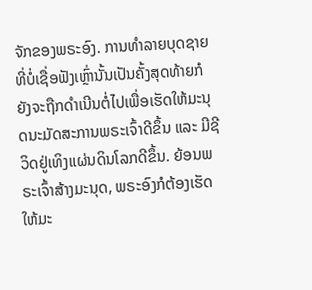ຈັກຂອງພຣະອົງ. ການທໍາລາຍບຸດຊາຍທີ່ບໍ່ເຊື່ອຟັງເຫຼົ່ານັ້ນເປັນຄັ້ງສຸດທ້າຍກໍຍັງຈະຖືກດໍາເນີນຕໍ່ໄປເພື່ອເຮັດໃຫ້ມະນຸດນະມັດສະການພຣະເຈົ້າດີຂຶ້ນ ແລະ ມີຊີວິດຢູ່ເທິງແຜ່ນດິນໂລກດີຂຶ້ນ. ຍ້ອນພຣະເຈົ້າສ້າງມະນຸດ, ພຣະອົງກໍຕ້ອງເຮັດໃຫ້ມະ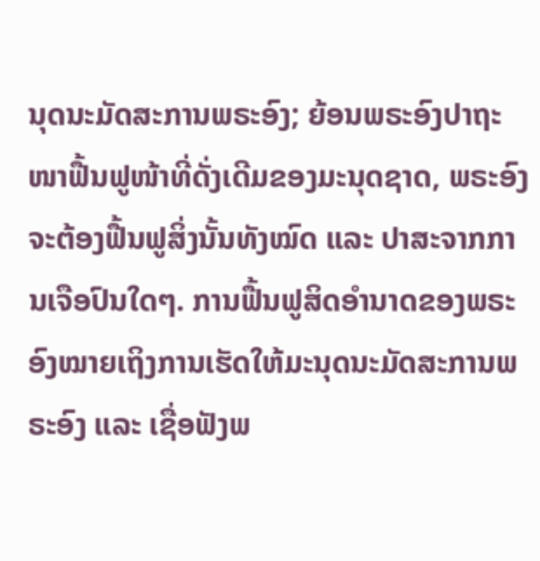ນຸດນະມັດສະການພຣະອົງ; ຍ້ອນພຣະອົງປາຖະໜາຟື້ນຟູໜ້າທີ່ດັ່ງເດີມຂອງມະນຸດຊາດ, ພຣະອົງຈະຕ້ອງຟື້ນຟູສິ່ງນັ້ນທັງໝົດ ແລະ ປາສະຈາກການເຈືອປົນໃດໆ. ການຟື້ນຟູສິດອໍານາດຂອງພຣະອົງໝາຍເຖິງການເຮັດໃຫ້ມະນຸດນະມັດສະການພຣະອົງ ແລະ ເຊື່ອຟັງພ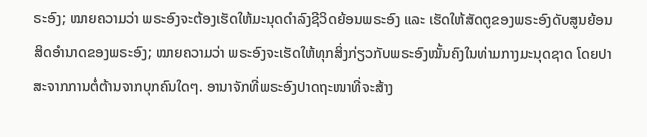ຣະອົງ; ໝາຍຄວາມວ່າ ພຣະອົງຈະຕ້ອງເຮັດໃຫ້ມະນຸດດໍາລົງຊີວິດຍ້ອນພຣະອົງ ແລະ ເຮັດໃຫ້ສັດຕູຂອງພຣະອົງດັບສູນຍ້ອນສິດອໍານາດຂອງພຣະອົງ; ໝາຍຄວາມວ່າ ພຣະອົງຈະເຮັດໃຫ້ທຸກສິ່ງກ່ຽວກັບພຣະອົງໝັ້ນຄົງໃນທ່າມກາງມະນຸດຊາດ ໂດຍປາສະຈາກການຕໍ່ຕ້ານຈາກບຸກຄົນໃດໆ. ອານາຈັກທີ່ພຣະອົງປາດຖະໜາທີ່ຈະສ້າງ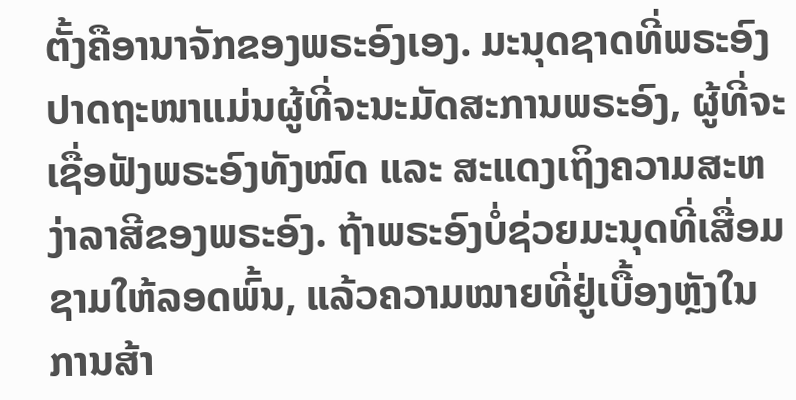ຕັ້ງຄືອານາຈັກຂອງພຣະອົງເອງ. ມະນຸດຊາດທີ່ພຣະອົງປາດຖະໜາແມ່ນຜູ້ທີ່ຈະນະມັດສະການພຣະອົງ, ຜູ້ທີ່ຈະເຊື່ອຟັງພຣະອົງທັງໝົດ ແລະ ສະແດງເຖິງຄວາມສະຫງ່າລາສີຂອງພຣະອົງ. ຖ້າພຣະອົງບໍ່ຊ່ວຍມະນຸດທີ່ເສື່ອມຊາມໃຫ້ລອດພົ້ນ, ແລ້ວຄວາມໝາຍທີ່ຢູ່ເບື້ອງຫຼັງໃນການສ້າ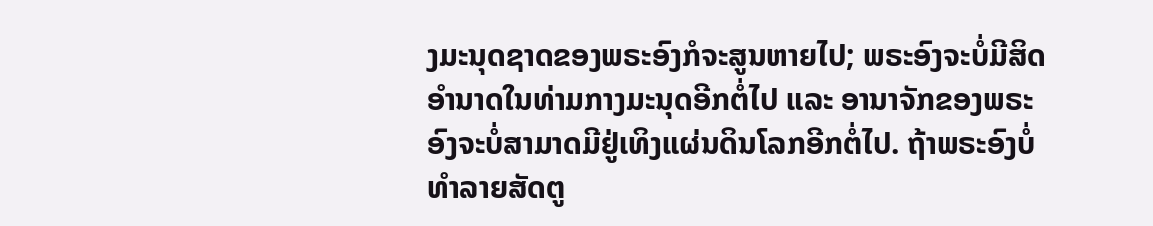ງມະນຸດຊາດຂອງພຣະອົງກໍຈະສູນຫາຍໄປ; ພຣະອົງຈະບໍ່ມີສິດອໍານາດໃນທ່າມກາງມະນຸດອີກຕໍ່ໄປ ແລະ ອານາຈັກຂອງພຣະອົງຈະບໍ່ສາມາດມີຢູ່ເທິງແຜ່ນດິນໂລກອີກຕໍ່ໄປ. ຖ້າພຣະອົງບໍ່ທໍາລາຍສັດຕູ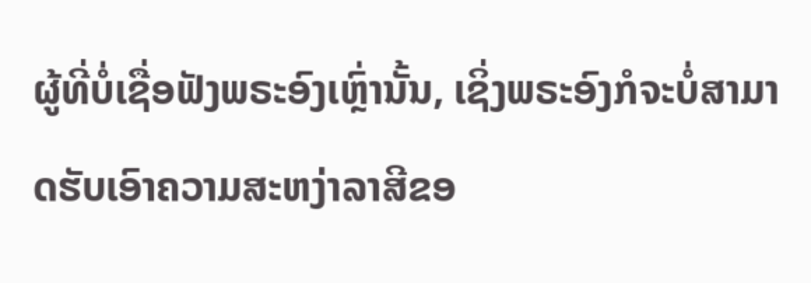ຜູ້ທີ່ບໍ່ເຊື່ອຟັງພຣະອົງເຫຼົ່ານັ້ນ, ເຊິ່ງພຣະອົງກໍຈະບໍ່ສາມາດຮັບເອົາຄວາມສະຫງ່າລາສີຂອ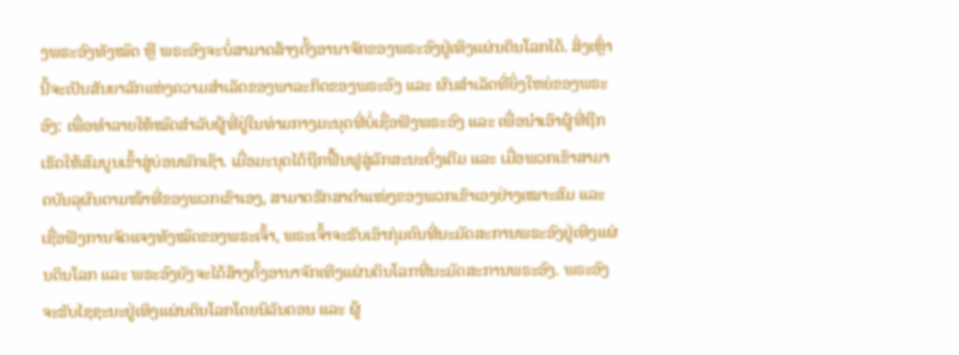ງພຣະອົງທັງໝົດ ຫຼື ພຣະອົງຈະບໍ່ສາມາດສ້າງຕັ້ງອານາຈັກຂອງພຣະອົງຢູ່ເທິງແຜ່ນດິນໂລກໄດ້. ສິ່ງເຫຼົ່ານີ້ຈະເປັນສັນຍາລັກແຫ່ງຄວາມສໍາເລັດຂອງພາລະກິດຂອງພຣະອົງ ແລະ ຜົນສໍາເລັດທີ່ຍິ່ງໃຫຍ່ຂອງພຣະອົງ: ເພື່ອທໍາລາຍໃຫ້ໝົດສໍາລັບຜູ້ທີ່ຢູ່ໃນທ່າມກາງມະນຸດທີ່ບໍ່ເຊື່ອຟັງພຣະອົງ ແລະ ເພື່ອນໍາເອົາຜູ້ທີ່ຖືກເຮັດໃຫ້ສົມບູນເຂົ້າສູ່ບ່ອນພັກເຊົາ. ເມື່ອມະນຸດໄດ້ຖືກຟື້ນຟູສູ່ລັກສະນະດັ່ງເດີມ ແລະ ເມື່ອພວກເຂົາສາມາດບັນລຸຜົນຕາມໜ້າທີ່ຂອງພວກເຂົາເອງ, ສາມາດຮັກສາຕໍາແໜ່ງຂອງພວກເຂົາເອງຢ່າງເໝາະສົມ ແລະ ເຊື່ອຟັງການຈັດແຈງທັງໝົດຂອງພຣະເຈົ້າ, ພຣະເຈົ້າຈະຮັບເອົາກຸ່ມຄົນທີ່ນະມັດສະການພຣະອົງຢູ່ເທິງແຜ່ນດິນໂລກ ແລະ ພຣະອົງຍັງຈະໄດ້ສ້າງຕັ້ງອານາຈັກເທິງແຜ່ນດິນໂລກທີ່ນະມັດສະການພຣະອົງ. ພຣະອົງຈະຮັບໄຊຊະນະຢູ່ເທິງແຜ່ນດິນໂລກໂດຍນິລັນດອນ ແລະ ຜູ້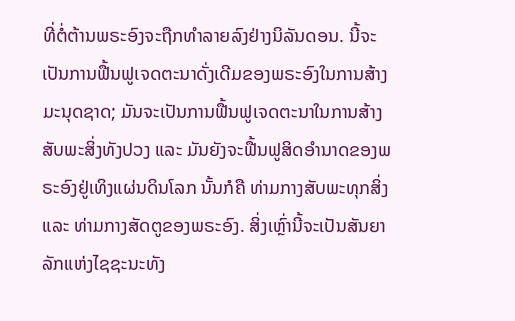ທີ່ຕໍ່ຕ້ານພຣະອົງຈະຖືກທໍາລາຍລົງຢ່າງນິລັນດອນ. ນີ້ຈະເປັນການຟື້ນຟູເຈດຕະນາດັ່ງເດີມຂອງພຣະອົງໃນການສ້າງມະນຸດຊາດ; ມັນຈະເປັນການຟື້ນຟູເຈດຕະນາໃນການສ້າງສັບພະສິ່ງທັງປວງ ແລະ ມັນຍັງຈະຟື້ນຟູສິດອໍານາດຂອງພຣະອົງຢູ່ເທິງແຜ່ນດິນໂລກ ນັ້ນກໍຄື ທ່າມກາງສັບພະທຸກສິ່ງ ແລະ ທ່າມກາງສັດຕູຂອງພຣະອົງ. ສິ່ງເຫຼົ່ານີ້ຈະເປັນສັນຍາລັກແຫ່ງໄຊຊະນະທັງ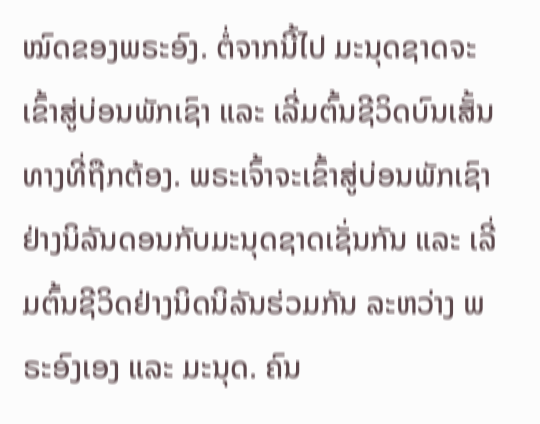ໝົດຂອງພຣະອົງ. ຕໍ່ຈາກນີ້ໄປ ມະນຸດຊາດຈະເຂົ້າສູ່ບ່ອນພັກເຊົາ ແລະ ເລີ່ມຕົ້ນຊີວິດບົນເສັ້ນທາງທີ່ຖືກຕ້ອງ. ພຣະເຈົ້າຈະເຂົ້າສູ່ບ່ອນພັກເຊົາຢ່າງນິລັນດອນກັບມະນຸດຊາດເຊັ່ນກັນ ແລະ ເລີ່ມຕົ້ນຊີວິດຢ່າງນິດນິລັນຮ່ວມກັນ ລະຫວ່າງ ພຣະອົງເອງ ແລະ ມະນຸດ. ຄົນ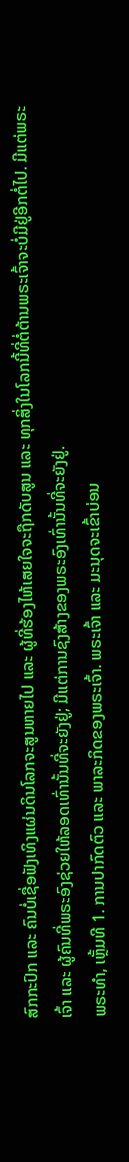ສົກກະປົກ ແລະ ຄົນບໍ່ເຊື່ອຟັງເທິງແຜ່ນດິນໂລກຈະສູນຫາຍໄປ ແລະ ຜູ້ທີ່ຮ້ອງໄຫ້ເສຍໃຈຈະຖືກດັບສູນ ແລະ ທຸກສິ່ງໃນໂລກນີ້ທີ່ຕໍ່ຕ້ານພຣະເຈົ້າຈະບໍ່ມີຢູ່ອີກຕໍ່ໄປ. ມີແຕ່ພຣະເຈົ້າ ແລະ ຜູ້ຄົນທີ່ພຣະອົງຊ່ວຍໃຫ້ລອດເທົ່ານັ້ນທີ່ຈະຍັງຢູ່; ມີແຕ່ການຊົງສ້າງຂອງພຣະອົງເທົ່ານັ້ນທີ່ຈະຍັງຢູ່.
ພຣະທຳ, ເຫຼັ້ມທີ 1. ການປາກົດຕົວ ແລະ ພາລະກິດຂອງພຣະເຈົ້າ. ພຣະເຈົ້າ ແລະ ມະນຸດຈະເຂົ້າບ່ອນ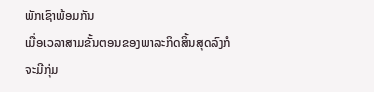ພັກເຊົາພ້ອມກັນ
ເມື່ອເວລາສາມຂັ້ນຕອນຂອງພາລະກິດສິ້ນສຸດລົງກໍຈະມີກຸ່ມ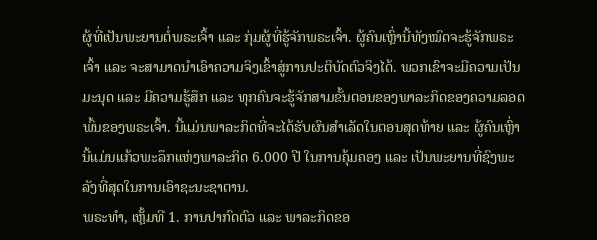ຜູ້ທີ່ເປັນພະຍານຕໍ່ພຣະເຈົ້າ ແລະ ກຸ່ມຜູ້ທີ່ຮູ້ຈັກພຣະເຈົ້າ. ຜູ້ຄົນເຫຼົ່ານີ້ທັງໝົດຈະຮູ້ຈັກພຣະເຈົ້າ ແລະ ຈະສາມາດນໍາເອົາຄວາມຈິງເຂົ້າສູ່ການປະຕິບັດຕົວຈິງໄດ້. ພວກເຂົາຈະມີຄວາມເປັນມະນຸດ ແລະ ມີຄວາມຮູ້ສຶກ ແລະ ທຸກຄົນຈະຮູ້ຈັກສາມຂັ້ນຕອນຂອງພາລະກິດຂອງຄວາມລອດພົ້ນຂອງພຣະເຈົ້າ. ນີ້ແມ່ນພາລະກິດທີ່ຈະໄດ້ຮັບຜົນສໍາເລັດໃນຕອນສຸດທ້າຍ ແລະ ຜູ້ຄົນເຫຼົ່ານີ້ແມ່ນແກ້ວພະລຶກແຫ່ງພາລະກິດ 6.000 ປີ ໃນການຄຸ້ມຄອງ ແລະ ເປັນພະຍານທີ່ຊົງພະລັງທີ່ສຸດໃນການເອົາຊະນະຊາຕານ.
ພຣະທຳ, ເຫຼັ້ມທີ 1. ການປາກົດຕົວ ແລະ ພາລະກິດຂອ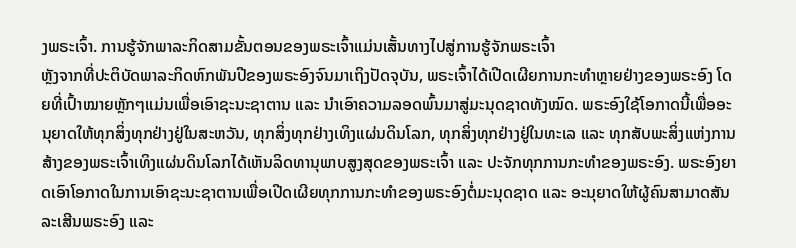ງພຣະເຈົ້າ. ການຮູ້ຈັກພາລະກິດສາມຂັ້ນຕອນຂອງພຣະເຈົ້າແມ່ນເສັ້ນທາງໄປສູ່ການຮູ້ຈັກພຣະເຈົ້າ
ຫຼັງຈາກທີ່ປະຕິບັດພາລະກິດຫົກພັນປີຂອງພຣະອົງຈົນມາເຖິງປັດຈຸບັນ, ພຣະເຈົ້າໄດ້ເປີດເຜີຍການກະທໍາຫຼາຍຢ່າງຂອງພຣະອົງ ໂດຍທີ່ເປົ້າໝາຍຫຼັກໆແມ່ນເພື່ອເອົາຊະນະຊາຕານ ແລະ ນໍາເອົາຄວາມລອດພົ້ນມາສູ່ມະນຸດຊາດທັງໝົດ. ພຣະອົງໃຊ້ໂອກາດນີ້ເພື່ອອະນຸຍາດໃຫ້ທຸກສິ່ງທຸກຢ່າງຢູ່ໃນສະຫວັນ, ທຸກສິ່ງທຸກຢ່າງເທິງແຜ່ນດິນໂລກ, ທຸກສິ່ງທຸກຢ່າງຢູ່ໃນທະເລ ແລະ ທຸກສັບພະສິ່ງແຫ່ງການສ້າງຂອງພຣະເຈົ້າເທິງແຜ່ນດິນໂລກໄດ້ເຫັນລິດທານຸພາບສູງສຸດຂອງພຣະເຈົ້າ ແລະ ປະຈັກທຸກການກະທໍາຂອງພຣະອົງ. ພຣະອົງຍາດເອົາໂອກາດໃນການເອົາຊະນະຊາຕານເພື່ອເປີດເຜີຍທຸກການກະທຳຂອງພຣະອົງຕໍ່ມະນຸດຊາດ ແລະ ອະນຸຍາດໃຫ້ຜູ້ຄົນສາມາດສັນລະເສີນພຣະອົງ ແລະ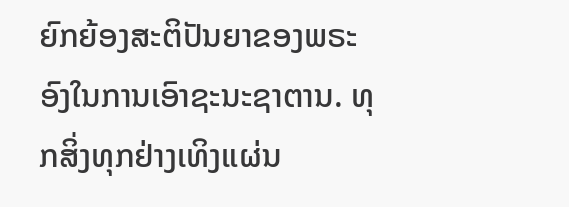ຍົກຍ້ອງສະຕິປັນຍາຂອງພຣະອົງໃນການເອົາຊະນະຊາຕານ. ທຸກສິ່ງທຸກຢ່າງເທິງແຜ່ນ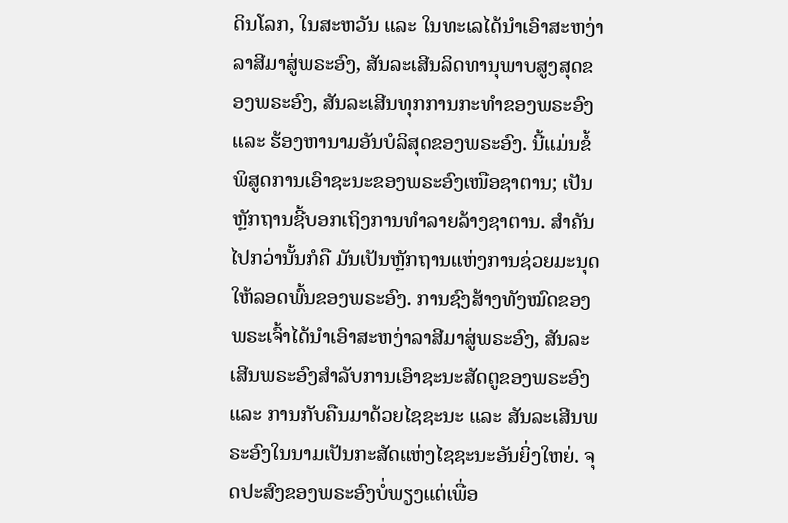ດິນໂລກ, ໃນສະຫວັນ ແລະ ໃນທະເລໄດ້ນໍາເອົາສະຫງ່າລາສີມາສູ່ພຣະອົງ, ສັນລະເສີນລິດທານຸພາບສູງສຸດຂອງພຣະອົງ, ສັນລະເສີນທຸກການກະທໍາຂອງພຣະອົງ ແລະ ຮ້ອງຫານາມອັນບໍລິສຸດຂອງພຣະອົງ. ນີ້ແມ່ນຂໍ້ພິສູດການເອົາຊະນະຂອງພຣະອົງເໜືອຊາຕານ; ເປັນຫຼັກຖານຊີ້ບອກເຖິງການທໍາລາຍລ້າງຊາຕານ. ສໍາຄັນໄປກວ່ານັ້ນກໍຄື ມັນເປັນຫຼັກຖານແຫ່ງການຊ່ວຍມະນຸດໃຫ້ລອດພົ້ນຂອງພຣະອົງ. ການຊົງສ້າງທັງໝົດຂອງພຣະເຈົ້າໄດ້ນໍາເອົາສະຫງ່າລາສີມາສູ່ພຣະອົງ, ສັນລະເສີນພຣະອົງສໍາລັບການເອົາຊະນະສັດຕູຂອງພຣະອົງ ແລະ ການກັບຄືນມາດ້ວຍໄຊຊະນະ ແລະ ສັນລະເສີນພຣະອົງໃນນາມເປັນກະສັດແຫ່ງໄຊຊະນະອັນຍິ່ງໃຫຍ່. ຈຸດປະສົງຂອງພຣະອົງບໍ່ພຽງແຕ່ເພື່ອ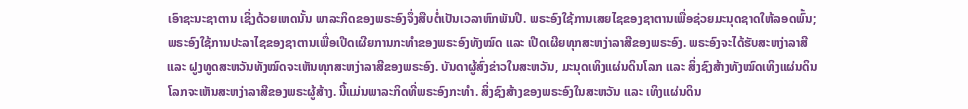ເອົາຊະນະຊາຕານ ເຊິ່ງດ້ວຍເຫດນັ້ນ ພາລະກິດຂອງພຣະອົງຈຶ່ງສືບຕໍ່ເປັນເວລາຫົກພັນປີ. ພຣະອົງໃຊ້ການເສຍໄຊຂອງຊາຕານເພື່ອຊ່ວຍມະນຸດຊາດໃຫ້ລອດພົ້ນ; ພຣະອົງໃຊ້ການປະລາໄຊຂອງຊາຕານເພື່ອເປີດເຜີຍການກະທໍາຂອງພຣະອົງທັງໝົດ ແລະ ເປີດເຜີຍທຸກສະຫງ່າລາສີຂອງພຣະອົງ. ພຣະອົງຈະໄດ້ຮັບສະຫງ່າລາສີ ແລະ ຝູງທູດສະຫວັນທັງໝົດຈະເຫັນທຸກສະຫງ່າລາສີຂອງພຣະອົງ. ບັນດາຜູ້ສົ່ງຂ່າວໃນສະຫວັນ, ມະນຸດເທິງແຜ່ນດິນໂລກ ແລະ ສິ່ງຊົງສ້າງທັງໝົດເທິງແຜ່ນດິນໂລກຈະເຫັນສະຫງ່າລາສີຂອງພຣະຜູ້ສ້າງ. ນີ້ແມ່ນພາລະກິດທີ່ພຣະອົງກະທຳ. ສິ່ງຊົງສ້າງຂອງພຣະອົງໃນສະຫວັນ ແລະ ເທິງແຜ່ນດິນ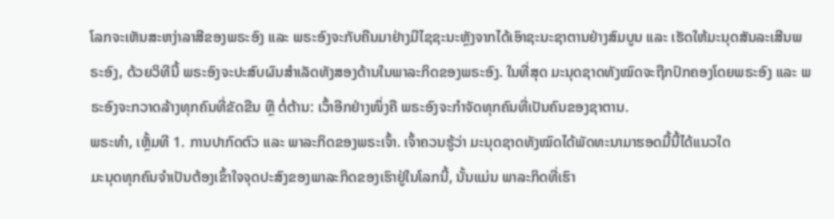ໂລກຈະເຫັນສະຫງ່າລາສີຂອງພຣະອົງ ແລະ ພຣະອົງຈະກັບຄືນມາຢ່າງມີໄຊຊະນະຫຼັງຈາກໄດ້ເອົາຊະນະຊາຕານຢ່າງສົມບູນ ແລະ ເຮັດໃຫ້ມະນຸດສັນລະເສີນພຣະອົງ, ດ້ວຍວິທີນີ້ ພຣະອົງຈະປະສົບຜົນສໍາເລັດທັງສອງດ້ານໃນພາລະກິດຂອງພຣະອົງ. ໃນທີ່ສຸດ ມະນຸດຊາດທັງໝົດຈະຖືກປົກຄອງໂດຍພຣະອົງ ແລະ ພຣະອົງຈະກວາດລ້າງທຸກຄົນທີ່ຂັດຂືນ ຫຼື ຕໍ່ຕ້ານ: ເວົ້າອີກຢ່າງໜຶ່ງຄື ພຣະອົງຈະກຳຈັດທຸກຄົນທີ່ເປັນຄົນຂອງຊາຕານ.
ພຣະທຳ, ເຫຼັ້ມທີ 1. ການປາກົດຕົວ ແລະ ພາລະກິດຂອງພຣະເຈົ້າ. ເຈົ້າຄວນຮູ້ວ່າ ມະນຸດຊາດທັງໝົດໄດ້ພັດທະນາມາຮອດມື້ນີ້ໄດ້ແນວໃດ
ມະນຸດທຸກຄົນຈຳເປັນຕ້ອງເຂົ້າໃຈຈຸດປະສົງຂອງພາລະກິດຂອງເຮົາຢູ່ໃນໂລກນີ້, ນັ້ນແມ່ນ ພາລະກິດທີ່ເຮົາ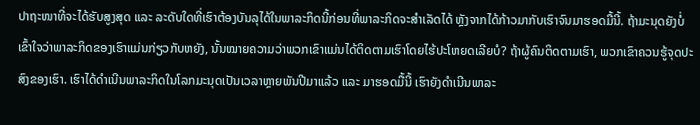ປາຖະໜາທີ່ຈະໄດ້ຮັບສູງສຸດ ແລະ ລະດັບໃດທີ່ເຮົາຕ້ອງບັນລຸໄດ້ໃນພາລະກິດນີ້ກ່ອນທີ່ພາລະກິດຈະສຳເລັດໄດ້ ຫຼັງຈາກໄດ້ກ້າວມາກັບເຮົາຈົນມາຮອດມື້ນີ້. ຖ້າມະນຸດຍັງບໍ່ເຂົ້າໃຈວ່າພາລະກິດຂອງເຮົາແມ່ນກ່ຽວກັບຫຍັງ, ນັ້ນໝາຍຄວາມວ່າພວກເຂົາແມ່ນໄດ້ຕິດຕາມເຮົາໂດຍໄຮ້ປະໂຫຍດເລີຍບໍ? ຖ້າຜູ້ຄົນຕິດຕາມເຮົາ, ພວກເຂົາຄວນຮູ້ຈຸດປະສົງຂອງເຮົາ. ເຮົາໄດ້ດຳເນີນພາລະກິດໃນໂລກມະນຸດເປັນເວລາຫຼາຍພັນປີມາແລ້ວ ແລະ ມາຮອດມື້ນີ້ ເຮົາຍັງດຳເນີນພາລະ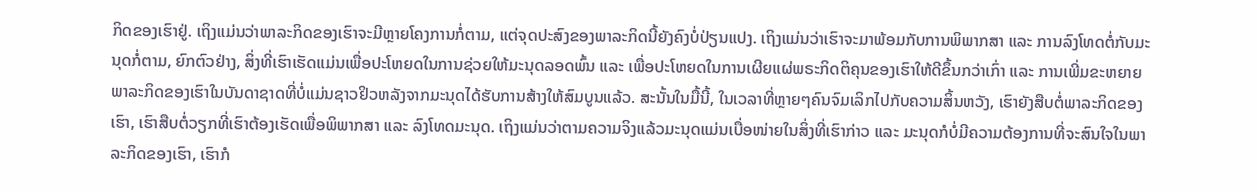ກິດຂອງເຮົາຢູ່. ເຖິງແມ່ນວ່າພາລະກິດຂອງເຮົາຈະມີຫຼາຍໂຄງການກໍ່ຕາມ, ແຕ່ຈຸດປະສົງຂອງພາລະກິດນີ້ຍັງຄົງບໍ່ປ່ຽນແປງ. ເຖິງແມ່ນວ່າເຮົາຈະມາພ້ອມກັບການພິພາກສາ ແລະ ການລົງໂທດຕໍ່ກັບມະນຸດກໍ່ຕາມ, ຍົກຕົວຢ່າງ, ສິ່ງທີ່ເຮົາເຮັດແມ່ນເພື່ອປະໂຫຍດໃນການຊ່ວຍໃຫ້ມະນຸດລອດພົ້ນ ແລະ ເພື່ອປະໂຫຍດໃນການເຜີຍແຜ່ພຣະກິດຕິຄຸນຂອງເຮົາໃຫ້ດີຂຶ້ນກວ່າເກົ່າ ແລະ ການເພີ່ມຂະຫຍາຍພາລະກິດຂອງເຮົາໃນບັນດາຊາດທີ່ບໍ່ແມ່ນຊາວຢິວຫລັງຈາກມະນຸດໄດ້ຮັບການສ້າງໃຫ້ສົມບູນແລ້ວ. ສະນັ້ນໃນມື້ນີ້, ໃນເວລາທີ່ຫຼາຍໆຄົນຈົມເລິກໄປກັບຄວາມສິ້ນຫວັງ, ເຮົາຍັງສືບຕໍ່ພາລະກິດຂອງເຮົາ, ເຮົາສືບຕໍ່ວຽກທີ່ເຮົາຕ້ອງເຮັດເພື່ອພິພາກສາ ແລະ ລົງໂທດມະນຸດ. ເຖິງແມ່ນວ່າຕາມຄວາມຈິງແລ້ວມະນຸດແມ່ນເບື່ອໜ່າຍໃນສິ່ງທີ່ເຮົາກ່າວ ແລະ ມະນຸດກໍບໍ່ມີຄວາມຕ້ອງການທີ່ຈະສົນໃຈໃນພາລະກິດຂອງເຮົາ, ເຮົາກໍ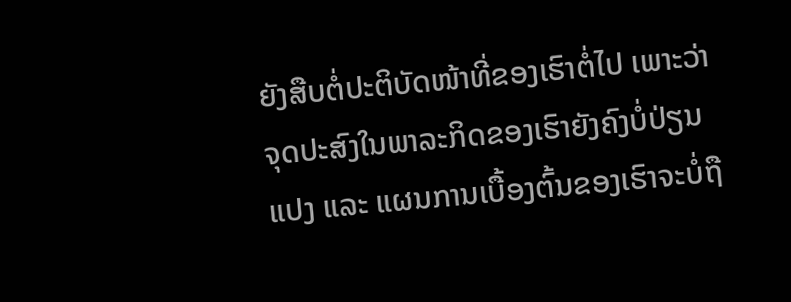ຍັງສືບຕໍ່ປະຕິບັດໜ້າທີ່ຂອງເຮົາຕໍ່ໄປ ເພາະວ່າຈຸດປະສົງໃນພາລະກິດຂອງເຮົາຍັງຄົງບໍ່ປ່ຽນແປງ ແລະ ແຜນການເບື້ອງຕົ້ນຂອງເຮົາຈະບໍ່ຖື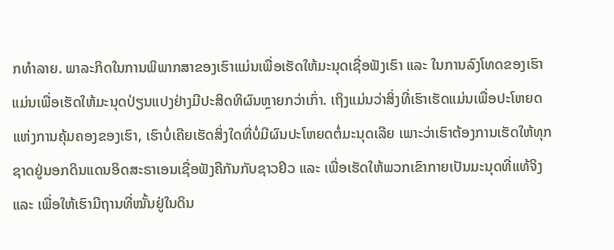ກທຳລາຍ. ພາລະກິດໃນການພິພາກສາຂອງເຮົາແມ່ນເພື່ອເຮັດໃຫ້ມະນຸດເຊື່ອຟັງເຮົາ ແລະ ໃນການລົງໂທດຂອງເຮົາແມ່ນເພື່ອເຮັດໃຫ້ມະນຸດປ່ຽນແປງຢ່າງມີປະສິດທິຜົນຫຼາຍກວ່າເກົ່າ. ເຖິງແມ່ນວ່າສິ່ງທີ່ເຮົາເຮັດແມ່ນເພື່ອປະໂຫຍດແຫ່ງການຄຸ້ມຄອງຂອງເຮົາ, ເຮົາບໍ່ເຄີຍເຮັດສິ່ງໃດທີ່ບໍ່ມີຜົນປະໂຫຍດຕໍ່ມະນຸດເລີຍ ເພາະວ່າເຮົາຕ້ອງການເຮັດໃຫ້ທຸກຊາດຢູ່ນອກດິນແດນອິດສະຣາເອນເຊື່ອຟັງຄືກັນກັບຊາວຢິວ ແລະ ເພື່ອເຮັດໃຫ້ພວກເຂົາກາຍເປັນມະນຸດທີ່ແທ້ຈິງ ແລະ ເພື່ອໃຫ້ເຮົາມີຖານທີ່ໝັ້ນຢູ່ໃນດິນ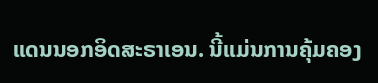ແດນນອກອິດສະຣາເອນ. ນີ້ແມ່ນການຄຸ້ມຄອງ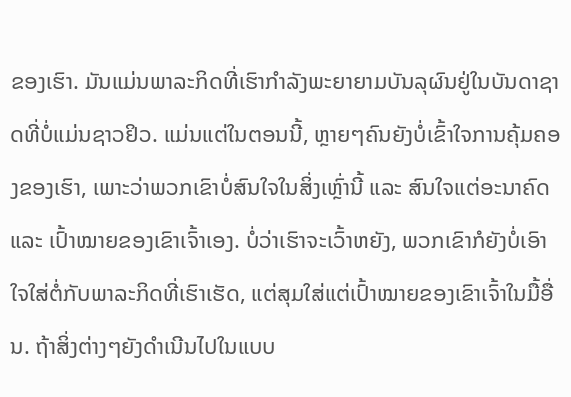ຂອງເຮົາ. ມັນແມ່ນພາລະກິດທີ່ເຮົາກຳລັງພະຍາຍາມບັນລຸຜົນຢູ່ໃນບັນດາຊາດທີ່ບໍ່ແມ່ນຊາວຢິວ. ແມ່ນແຕ່ໃນຕອນນີ້, ຫຼາຍໆຄົນຍັງບໍ່ເຂົ້າໃຈການຄຸ້ມຄອງຂອງເຮົາ, ເພາະວ່າພວກເຂົາບໍ່ສົນໃຈໃນສິ່ງເຫຼົ່ານີ້ ແລະ ສົນໃຈແຕ່ອະນາຄົດ ແລະ ເປົ້າໝາຍຂອງເຂົາເຈົ້າເອງ. ບໍ່ວ່າເຮົາຈະເວົ້າຫຍັງ, ພວກເຂົາກໍຍັງບໍ່ເອົາໃຈໃສ່ຕໍ່ກັບພາລະກິດທີ່ເຮົາເຮັດ, ແຕ່ສຸມໃສ່ແຕ່ເປົ້າໝາຍຂອງເຂົາເຈົ້າໃນມື້ອື່ນ. ຖ້າສິ່ງຕ່າງໆຍັງດຳເນີນໄປໃນແບບ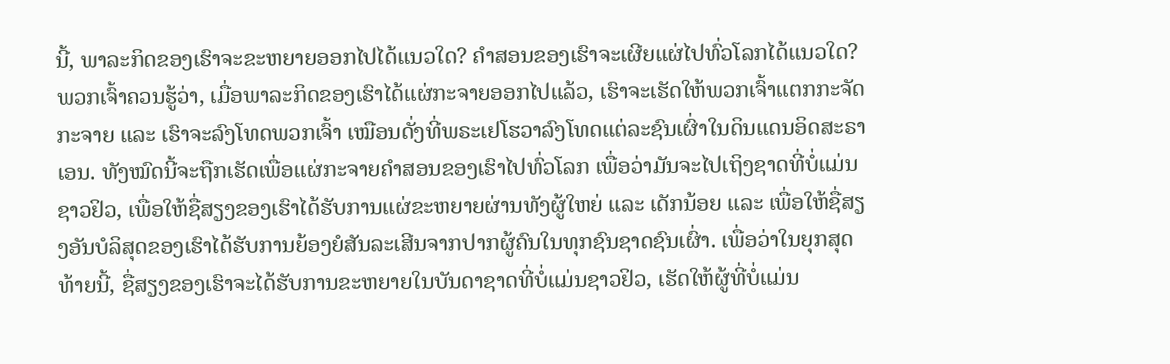ນີ້, ພາລະກິດຂອງເຮົາຈະຂະຫຍາຍອອກໄປໄດ້ແນວໃດ? ຄຳສອນຂອງເຮົາຈະເຜີຍແຜ່ໄປທົ່ວໂລກໄດ້ແນວໃດ? ພວກເຈົ້າຄວນຮູ້ວ່າ, ເມື່ອພາລະກິດຂອງເຮົາໄດ້ແຜ່ກະຈາຍອອກໄປແລ້ວ, ເຮົາຈະເຮັດໃຫ້ພວກເຈົ້າແຕກກະຈັດກະຈາຍ ແລະ ເຮົາຈະລົງໂທດພວກເຈົ້າ ເໝືອນດັ່ງທີ່ພຣະເຢໂຮວາລົງໂທດແຕ່ລະຊົນເຜົ່າໃນດິນແດນອິດສະຣາເອນ. ທັງໝົດນີ້ຈະຖືກເຮັດເພື່ອແຜ່ກະຈາຍຄຳສອນຂອງເຮົາໄປທົ່ວໂລກ ເພື່ອວ່າມັນຈະໄປເຖິງຊາດທີ່ບໍ່ແມ່ນຊາວຢິວ, ເພື່ອໃຫ້ຊື່ສຽງຂອງເຮົາໄດ້ຮັບການແຜ່ຂະຫຍາຍຜ່ານທັງຜູ້ໃຫຍ່ ແລະ ເດັກນ້ອຍ ແລະ ເພື່ອໃຫ້ຊື່ສຽງອັນບໍລິສຸດຂອງເຮົາໄດ້ຮັບການຍ້ອງຍໍສັນລະເສີນຈາກປາກຜູ້ຄົນໃນທຸກຊົນຊາດຊົນເຜົ່າ. ເພື່ອວ່າໃນຍຸກສຸດທ້າຍນີ້, ຊື່ສຽງຂອງເຮົາຈະໄດ້ຮັບການຂະຫຍາຍໃນບັນດາຊາດທີ່ບໍ່ແມ່ນຊາວຢິວ, ເຮັດໃຫ້ຜູ້ທີ່ບໍ່ແມ່ນ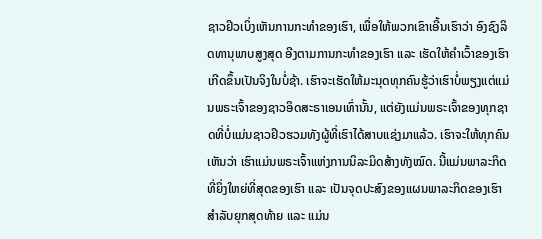ຊາວຢິວເບິ່ງເຫັນການກະທຳຂອງເຮົາ, ເພື່ອໃຫ້ພວກເຂົາເອີ້ນເຮົາວ່າ ອົງຊົງລິດທານຸພາບສູງສຸດ ອີງຕາມການກະທຳຂອງເຮົາ ແລະ ເຮັດໃຫ້ຄຳເວົ້າຂອງເຮົາເກີດຂຶ້ນເປັນຈິງໃນບໍ່ຊ້າ. ເຮົາຈະເຮັດໃຫ້ມະນຸດທຸກຄົນຮູ້ວ່າເຮົາບໍ່ພຽງແຕ່ແມ່ນພຣະເຈົ້າຂອງຊາວອິດສະຣາເອນເທົ່ານັ້ນ, ແຕ່ຍັງແມ່ນພຣະເຈົ້າຂອງທຸກຊາດທີ່ບໍ່ແມ່ນຊາວຢິວຮວມທັງຜູ້ທີ່ເຮົາໄດ້ສາບແຊ່ງມາແລ້ວ. ເຮົາຈະໃຫ້ທຸກຄົນເຫັນວ່າ ເຮົາແມ່ນພຣະເຈົ້າແຫ່ງການນິລະມິດສ້າງທັງໝົດ. ນີ້ແມ່ນພາລະກິດທີ່ຍິ່ງໃຫຍ່ທີ່ສຸດຂອງເຮົາ ແລະ ເປັນຈຸດປະສົງຂອງແຜນພາລະກິດຂອງເຮົາສຳລັບຍຸກສຸດທ້າຍ ແລະ ແມ່ນ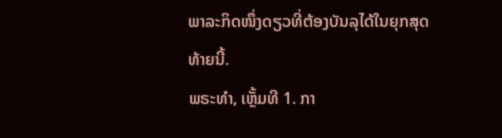ພາລະກິດໜຶ່ງດຽວທີ່ຕ້ອງບັນລຸໄດ້ໃນຍຸກສຸດທ້າຍນີ້.
ພຣະທຳ, ເຫຼັ້ມທີ 1. ກາ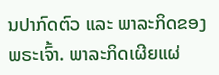ນປາກົດຕົວ ແລະ ພາລະກິດຂອງພຣະເຈົ້າ. ພາລະກິດເຜີຍແຜ່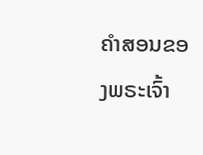ຄຳສອນຂອງພຣະເຈົ້າ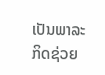ເປັນພາລະກິດຊ່ວຍ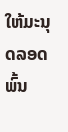ໃຫ້ມະນຸດລອດພົ້ນ